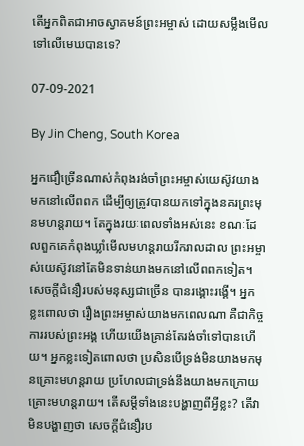តើអ្នកពិតជាអាចស្វាគមន៍ព្រះអម្ចាស់ ដោយសម្លឹងមើលទៅលើមេឃបានទេ?

07-09-2021

By Jin Cheng, South Korea

អ្នកជឿច្រើនណាស់កំពុងរង់ចាំព្រះអម្ចាស់យេស៊ូវយាងមកនៅលើពពក ដើម្បីឲ្យត្រូវបានយកទៅក្នុងនគរព្រះមុនមហន្តរាយ។ តែក្នុងរយៈពេលទាំងអស់នេះ ខណៈដែលពួកគេកំពុងឃ្លាំមើលមហន្តរាយរីករាលដាល ព្រះអម្ចាស់យេស៊ូវនៅតែមិនទាន់យាងមកនៅលើពពកទៀត។ សេចក្ដីជំនឿរបស់មនុស្សជាច្រើន បានរង្គោះរង្គើ។ អ្នកខ្លះពោលថា រឿងព្រះអម្ចាស់យាងមកពេលណា គឺជាកិច្ចការរបស់ព្រះអង្គ ហើយយើងគ្រាន់តែរង់ចាំទៅបានហើយ។ អ្នកខ្លះទៀតពោលថា ប្រសិនបើទ្រង់មិនយាងមកមុនគ្រោះមហន្តរាយ ប្រហែលជាទ្រង់នឹងយាងមកក្រោយគ្រោះមហន្តរាយ។ តើសម្ដីទាំងនេះបង្ហាញពីអ្វីខ្លះ? តើវាមិនបង្ហាញថា សេចក្ដីជំនឿរប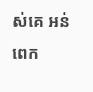ស់គេ អន់ពេក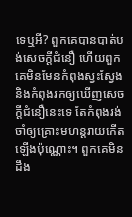ទេឬអី? ពួកគេបានបាត់បង់សេចក្ដីជំនឿ ហើយពួកគេមិនមែនកំពុងស្វះស្វែង និងកំពុងរកឲ្យឃើញសេចក្ដីជំនឿនេះទេ តែកំពុងរង់ចាំឲ្យគ្រោះមហន្តរាយកើតឡើងប៉ុណ្ណោះ។ ពួកគេមិនដឹង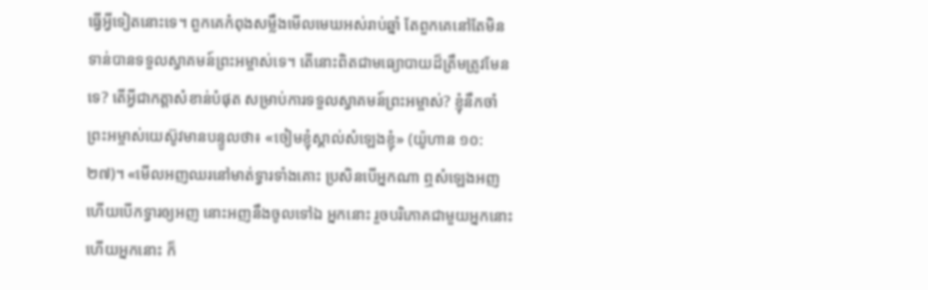ធ្វើអ្វីទៀតនោះទេ។ ពួកគេកំពុងសម្លឹងមើលមេឃអស់រាប់ឆ្នាំ តែពួកគេនៅតែមិនទាន់បានទទួលស្វាគមន៍ព្រះអម្ចាស់ទេ។ តើនោះពិតជាមធ្យោបាយដ៏ត្រឹមត្រូវមែនទេ? តើអ្វីជាកត្តាសំខាន់បំផុត សម្រាប់ការទទួលស្វាគមន៍ព្រះអម្ចាស់? ខ្ញុំនឹកចាំព្រះអម្ចាស់យេស៊ូវមានបន្ទូលថា៖ «ចៀមខ្ញុំស្គាល់សំឡេងខ្ញុំ» (យ៉ូហាន ១០:២៧)។ «មើលអញឈរនៅមាត់ទ្វារទាំងគោះ ប្រសិនបើអ្នកណា ឮសំឡេងអញ ហើយបើកទ្វារឲ្យអញ នោះអញនឹងចូលទៅឯ អ្នកនោះ រួចបរិភោគជាមួយអ្នកនោះ ហើយអ្នកនោះ ក៏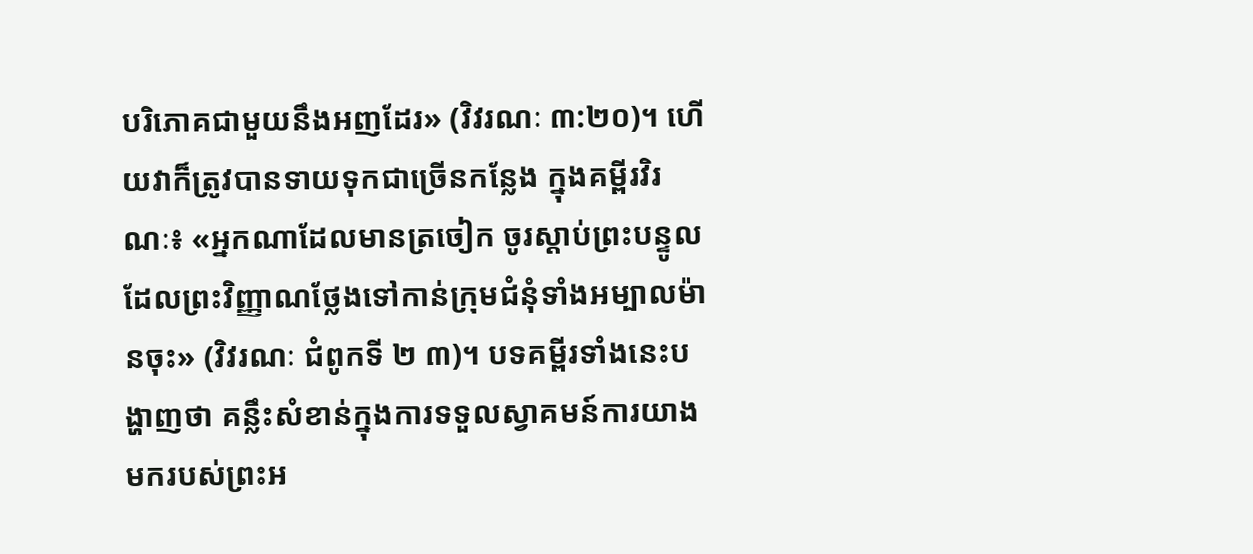បរិភោគជាមួយនឹងអញដែរ» (វិវរណៈ ៣:២០)។ ហើយវាក៏ត្រូវបានទាយទុកជាច្រើនកន្លែង ក្នុងគម្ពីរវិរណៈ៖ «អ្នកណាដែលមានត្រចៀក ចូរស្ដាប់ព្រះបន្ទូលដែលព្រះវិញ្ញាណថ្លែងទៅកាន់ក្រុមជំនុំទាំងអម្បាលម៉ានចុះ» (វិវរណៈ ជំពូកទី ២ ៣)។ បទគម្ពីរទាំងនេះបង្ហាញថា គន្លឹះសំខាន់ក្នុងការទទួលស្វាគមន៍ការយាងមករបស់ព្រះអ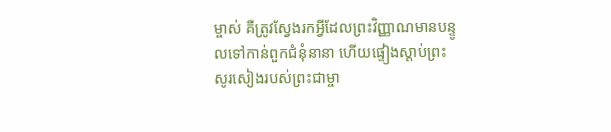ម្ចាស់ គឺត្រូវស្វែងរកអ្វីដែលព្រះវិញ្ញាណមានបន្ទូលទៅកាន់ពួកជំនុំនានា ហើយផ្ទៀងស្ដាប់ព្រះសូរសៀងរបស់ព្រះជាម្ចា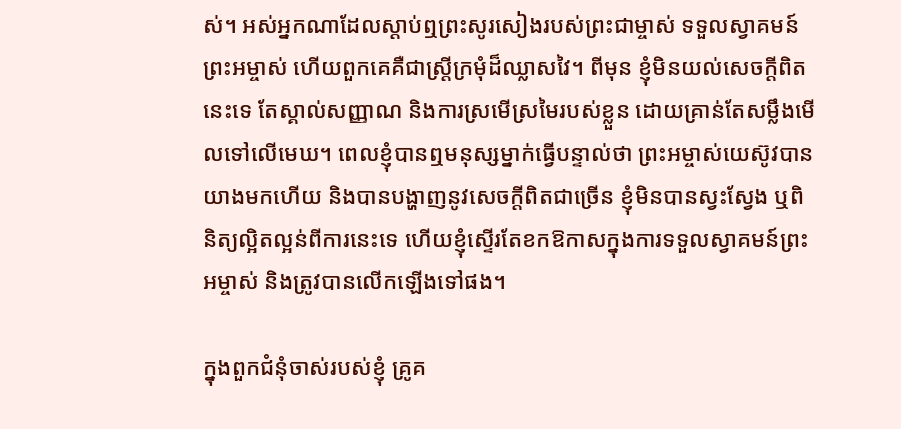ស់។ អស់អ្នកណាដែលស្ដាប់ឮព្រះសូរសៀងរបស់ព្រះជាម្ចាស់ ទទួលស្វាគមន៍ព្រះអម្ចាស់ ហើយពួកគេគឺជាស្ត្រីក្រមុំដ៏ឈ្លាសវៃ។ ពីមុន ខ្ញុំមិនយល់សេចក្ដីពិតនេះទេ តែស្គាល់សញ្ញាណ និងការស្រមើស្រមៃរបស់ខ្លួន ដោយគ្រាន់តែសម្លឹងមើលទៅលើមេឃ។ ពេលខ្ញុំបានឮមនុស្សម្នាក់ធ្វើបន្ទាល់ថា ព្រះអម្ចាស់យេស៊ូវបានយាងមកហើយ និងបានបង្ហាញនូវសេចក្ដីពិតជាច្រើន ខ្ញុំមិនបានស្វះស្វែង ឬពិនិត្យល្អិតល្អន់ពីការនេះទេ ហើយខ្ញុំស្ទើរតែខកឱកាសក្នុងការទទួលស្វាគមន៍ព្រះអម្ចាស់ និងត្រូវបានលើកឡើងទៅផង។

ក្នុងពួកជំនុំចាស់របស់ខ្ញុំ គ្រូគ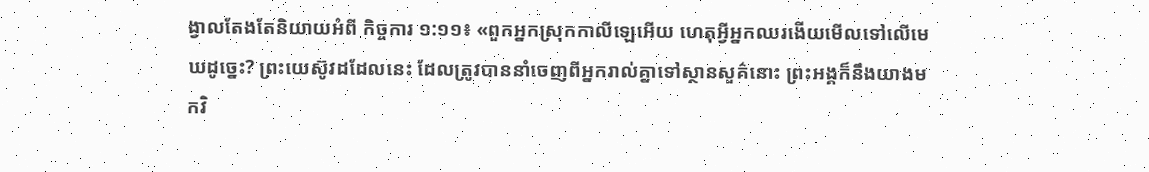ង្វាលតែងតែនិយាយអំពី កិច្ចការ ១:១១៖ «ពួកអ្នកស្រុកកាលីឡេអើយ ហេតុអ្វីអ្នកឈរងើយមើលទៅលើមេឃដូច្នេះ? ព្រះយេស៊ូវដដែលនេះ ដែលត្រូវបាននាំចេញពីអ្នករាល់គ្នាទៅស្ថានសួគ៌នោះ ព្រះអង្គក៏នឹងយាងមកវិ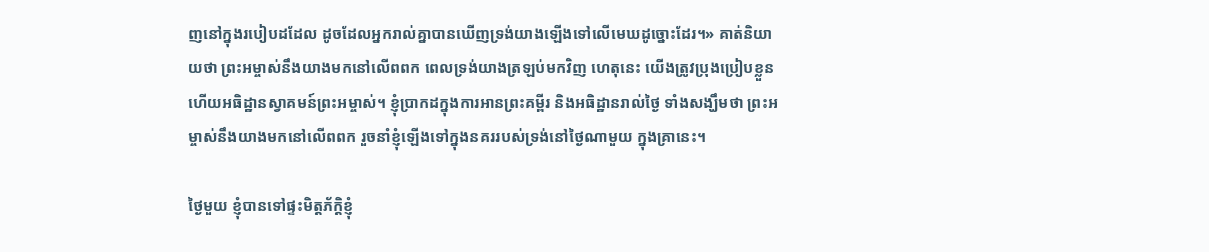ញនៅក្នុងរបៀបដដែល ដូចដែលអ្នករាល់គ្នាបានឃើញទ្រង់យាងឡើងទៅលើមេឃដូច្នោះដែរ។» គាត់និយាយថា ព្រះអម្ចាស់នឹងយាងមកនៅលើពពក ពេលទ្រង់យាងត្រឡប់មកវិញ ហេតុនេះ យើងត្រូវប្រុងប្រៀបខ្លួន ហើយអធិដ្ឋានស្វាគមន៍ព្រះអម្ចាស់។ ខ្ញុំប្រាកដក្នុងការអានព្រះគម្ពីរ និងអធិដ្ឋានរាល់ថ្ងៃ ទាំងសង្ឃឹមថា ព្រះអម្ចាស់នឹងយាងមកនៅលើពពក រួចនាំខ្ញុំឡើងទៅក្នុងនគររបស់ទ្រង់នៅថ្ងៃណាមួយ ក្នុងគ្រានេះ។

ថ្ងៃមួយ ខ្ញុំបានទៅផ្ទះមិត្តភ័ក្តិខ្ញុំ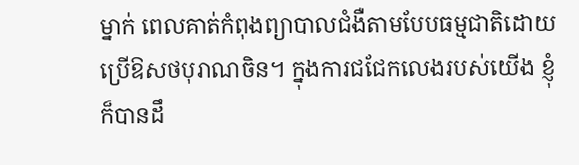ម្នាក់ ពេលគាត់កំពុងព្យាបាលជំងឺតាមបែបធម្មជាតិដោយប្រើឱសថបុរាណចិន។ ក្នុងការជជែកលេងរបស់យើង ខ្ញុំក៏បានដឹ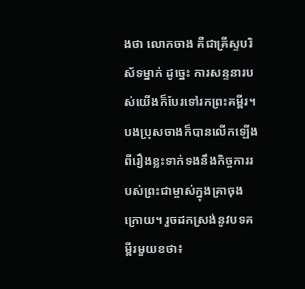ងថា លោកចាង គឺជាគ្រីស្ទបរិស័ទម្នាក់ ដូច្នេះ ការសន្ទនារបស់យើងក៏បែរទៅរកព្រះគម្ពីរ។ បងប្រុសចាងក៏បានលើកឡើងពីរឿងខ្លះទាក់ទងនឹងកិច្ចការរបស់ព្រះជាម្ចាស់ក្នុងគ្រាចុងក្រោយ។ រួចដកស្រង់នូវបទគម្ពីរមួយខថា៖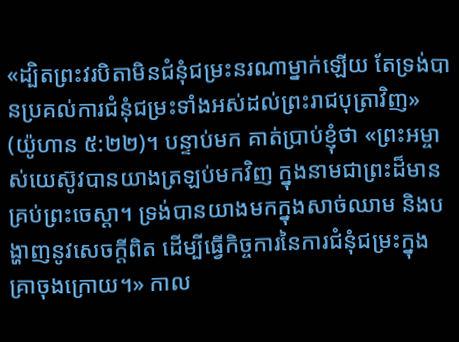«ដ្បិតព្រះវរបិតាមិនជំនុំជម្រះនរណាម្នាក់ឡើយ តែទ្រង់បានប្រគល់ការជំនុំជម្រះទាំងអស់ដល់ព្រះរាជបុត្រាវិញ» (យ៉ូហាន ៥:២២)។ បន្ទាប់មក គាត់ប្រាប់ខ្ញុំថា «ព្រះអម្ចាស់យេស៊ូវបានយាងត្រឡប់មកវិញ ក្នុងនាមជាព្រះដ៏មានគ្រប់ព្រះចេស្ដា។ ទ្រង់បានយាងមកក្នុងសាច់ឈាម និងបង្ហាញនូវសេចក្ដីពិត ដើម្បីធ្វើកិច្ចការនៃការជំនុំជម្រះក្នុងគ្រាចុងក្រោយ។» កាល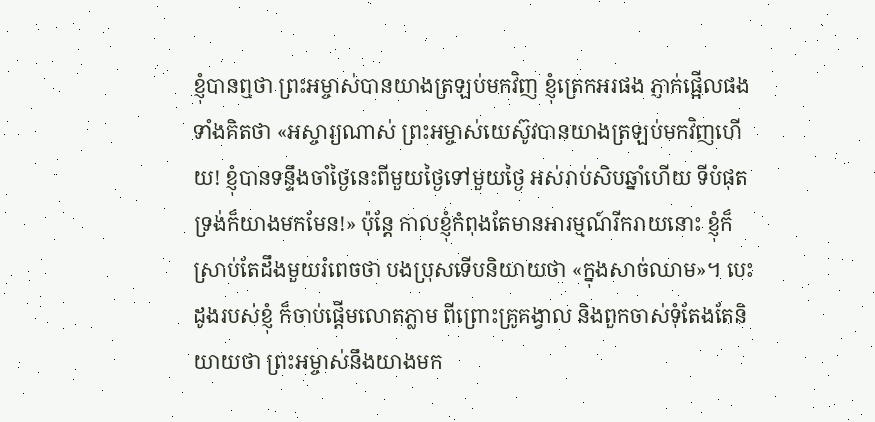ខ្ញុំបានឮថា ព្រះអម្ចាស់បានយាងត្រឡប់មកវិញ ខ្ញុំត្រេកអរផង ភ្ញាក់ផ្អើលផង ទាំងគិតថា «អស្ចារ្យណាស់ ព្រះអម្ចាស់យេស៊ូវបានយាងត្រឡប់មកវិញហើយ! ខ្ញុំបានទន្ទឹងចាំថ្ងៃនេះពីមួយថ្ងៃទៅមួយថ្ងៃ អស់រាប់សិបឆ្នាំហើយ ទីបំផុត ទ្រង់ក៏យាងមកមែន!» ប៉ុន្តែ កាលខ្ញុំកំពុងតែមានអារម្មណ៍រីករាយនោះ ខ្ញុំក៏ស្រាប់តែដឹងមួយរំពេចថា បងប្រុសទើបនិយាយថា «ក្នុងសាច់ឈាម»។ បេះដូងរបស់ខ្ញុំ ក៏ចាប់ផ្ដើមលោតភ្លាម ពីព្រោះគ្រូគង្វាល និងពួកចាស់ទុំតែងតែនិយាយថា ព្រះអម្ចាស់នឹងយាងមក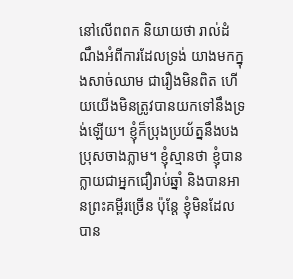នៅលើពពក និយាយថា រាល់ដំណឹងអំពីការដែលទ្រង់ យាងមកក្នុងសាច់ឈាម ជារឿងមិនពិត ហើយយើងមិនត្រូវបានយកទៅនឹងទ្រង់ឡើយ។ ខ្ញុំក៏ប្រុងប្រយ័ត្ននឹងបងប្រុសចាងភ្លាម។ ខ្ញុំស្មានថា ខ្ញុំបានក្លាយជាអ្នកជឿរាប់ឆ្នាំ និងបានអានព្រះគម្ពីរច្រើន ប៉ុន្តែ ខ្ញុំមិនដែលបាន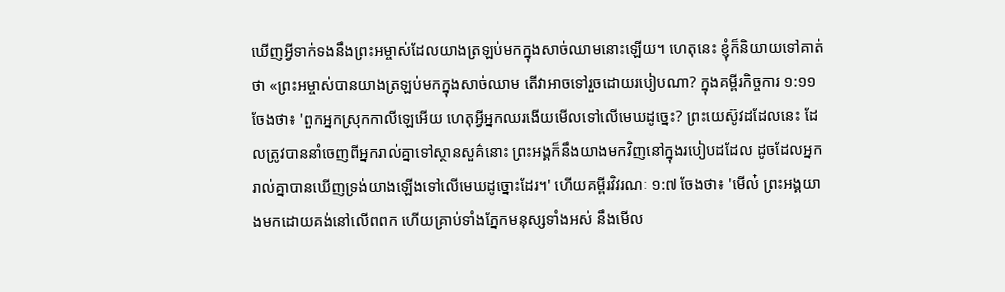ឃើញអ្វីទាក់ទងនឹងព្រះអម្ចាស់ដែលយាងត្រឡប់មកក្នុងសាច់ឈាមនោះឡើយ។ ហេតុនេះ ខ្ញុំក៏និយាយទៅគាត់ថា «ព្រះអម្ចាស់បានយាងត្រឡប់មកក្នុងសាច់ឈាម តើវាអាចទៅរួចដោយរបៀបណា? ក្នុងគម្ពីរកិច្ចការ ១:១១ ចែងថា៖ 'ពួកអ្នកស្រុកកាលីឡេអើយ ហេតុអ្វីអ្នកឈរងើយមើលទៅលើមេឃដូច្នេះ? ព្រះយេស៊ូវដដែលនេះ ដែលត្រូវបាននាំចេញពីអ្នករាល់គ្នាទៅស្ថានសួគ៌នោះ ព្រះអង្គក៏នឹងយាងមកវិញនៅក្នុងរបៀបដដែល ដូចដែលអ្នករាល់គ្នាបានឃើញទ្រង់យាងឡើងទៅលើមេឃដូច្នោះដែរ។' ហើយគម្ពីរវិវរណៈ ១:៧ ចែងថា៖ 'មើល៎ ព្រះអង្គយាងមកដោយគង់នៅលើពពក ហើយគ្រាប់ទាំងភ្នែកមនុស្សទាំងអស់ នឹងមើល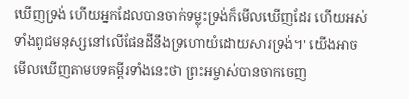ឃើញទ្រង់ ហើយអ្នកដែលបានចាក់ទម្លុះទ្រង់ក៏មើលឃើញដែរ ហើយអស់ទាំងពូជមនុស្សនៅលើផែនដីនឹងទ្រហោយំដោយសារទ្រង់។' យើងអាចមើលឃើញតាមបទគម្ពីរទាំងនេះថា ព្រះអម្ចាស់បានចាកចេញ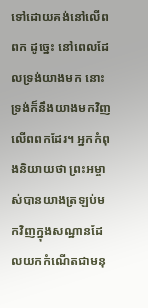ទៅដោយគង់នៅលើពពក ដូច្នេះ នៅពេលដែលទ្រង់យាងមក នោះទ្រង់ក៏នឹងយាងមកវិញលើពពកដែរ។ អ្នកកំពុងនិយាយថា ព្រះអម្ចាស់បានយាងត្រឡប់មកវិញក្នុងសណ្ឋានដែលយកកំណើតជាមនុ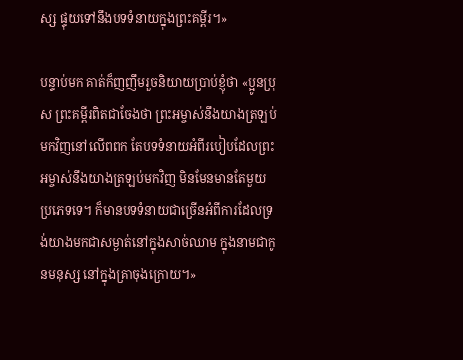ស្ស ផ្ទុយទៅនឹងបទទំនាយក្នុងព្រះគម្ពីរ។»

បន្ទាប់មក គាត់ក៏ញញឹមរួចនិយាយប្រាប់ខ្ញុំថា «ប្អូនប្រុស ព្រះគម្ពីរពិតជាចែងថា ព្រះអម្ចាស់នឹងយាងត្រឡប់មកវិញនៅលើពពក តែបទទំនាយអំពីរបៀបដែលព្រះអម្ចាស់នឹងយាងត្រឡប់មកវិញ មិនមែនមានតែមួយប្រភេទទេ។ ក៏មានបទទំនាយជាច្រើនអំពីការដែលទ្រង់យាងមកជាសម្ងាត់នៅក្នុងសាច់ឈាម ក្នុងនាមជាកូនមនុស្ស នៅក្នុងគ្រាចុងក្រោយ។»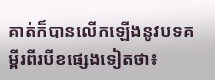គាត់ក៏បានលើកឡើងនូវបទគម្ពីរពីរបីខផ្សេងទៀតថា៖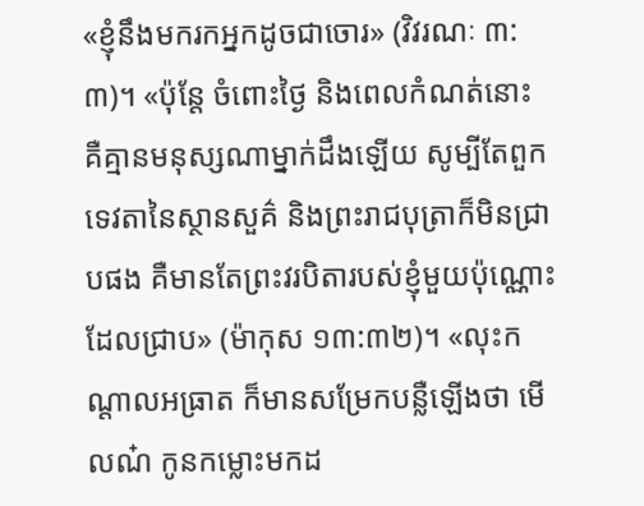«ខ្ញុំនឹងមករកអ្នកដូចជាចោរ» (វិវរណៈ ៣:៣)។ «ប៉ុន្តែ ចំពោះថ្ងៃ និងពេលកំណត់នោះ គឺគ្មានមនុស្សណាម្នាក់ដឹងឡើយ សូម្បីតែពួកទេវតានៃស្ថានសួគ៌ និងព្រះរាជបុត្រាក៏មិនជ្រាបផង គឺមានតែព្រះវរបិតារបស់ខ្ញុំមួយប៉ុណ្ណោះដែលជ្រាប» (ម៉ាកុស ១៣:៣២)។ «លុះកណ្ដាលអធ្រាត ក៏មានសម្រែកបន្លឺឡើងថា មើលណ៎ កូនកម្លោះមកដ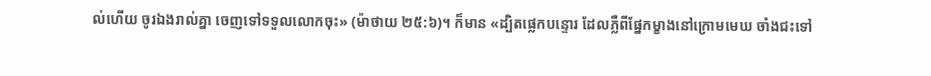ល់ហើយ ចូរឯងរាល់គ្នា ចេញទៅទទួលលោកចុះ» (ម៉ាថាយ ២៥:៦)។ ក៏មាន «ដ្បិតផ្លេកបន្ទោរ ដែលភ្លឺពីផ្នែកម្ខាងនៅក្រោមមេឃ ចាំងជះទៅ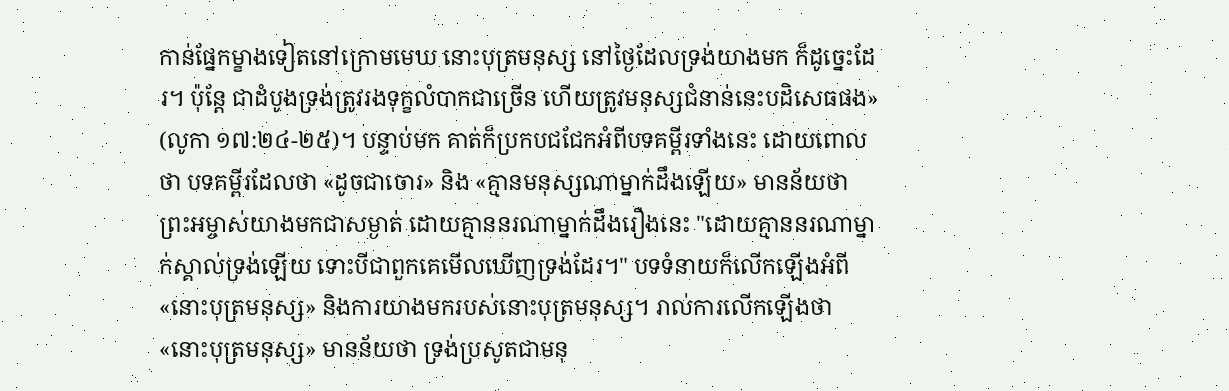កាន់ផ្នែកម្ខាងទៀតនៅក្រោមមេឃ នោះបុត្រមនុស្ស នៅថ្ងៃដែលទ្រង់យាងមក ក៏ដូច្នេះដែរ។ ប៉ុន្តែ ជាដំបូងទ្រង់ត្រូវរងទុក្ខលំបាកជាច្រើន ហើយត្រូវមនុស្សជំនាន់នេះបដិសេធផង» (លូកា ១៧:២៤-២៥)។ បន្ទាប់មក គាត់ក៏ប្រកបជជែកអំពីបទគម្ពីរទាំងនេះ ដោយពោលថា បទគម្ពីរដែលថា «ដូចជាចោរ» និង «គ្មានមនុស្សណាម្នាក់ដឹងឡើយ» មានន័យថា ព្រះអម្ចាស់យាងមកជាសម្ងាត់ ដោយគ្មាននរណាម្នាក់ដឹងរឿងនេះ "ដោយគ្មាននរណាម្នាក់ស្គាល់ទ្រង់ឡើយ ទោះបីជាពួកគេមើលឃើញទ្រង់ដែរ។" បទទំនាយក៏លើកឡើងអំពី «នោះបុត្រមនុស្ស» និងការយាងមករបស់នោះបុត្រមនុស្ស។ រាល់ការលើកឡើងថា «នោះបុត្រមនុស្ស» មានន័យថា ទ្រង់ប្រសូតជាមនុ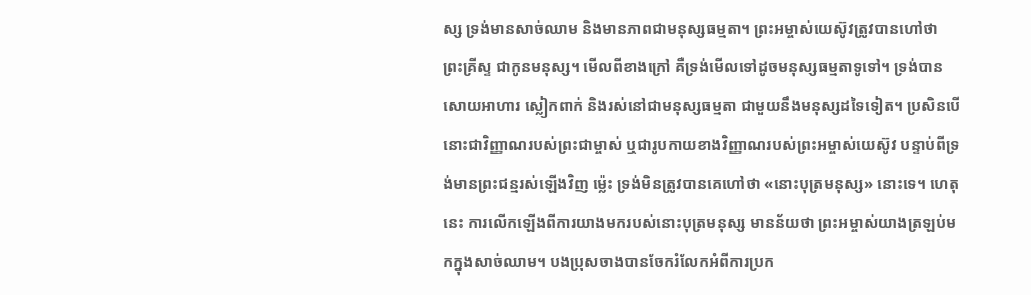ស្ស ទ្រង់មានសាច់ឈាម និងមានភាពជាមនុស្សធម្មតា។ ព្រះអម្ចាស់យេស៊ូវត្រូវបានហៅថា ព្រះគ្រីស្ទ ជាកូនមនុស្ស។ មើលពីខាងក្រៅ គឺទ្រង់មើលទៅដូចមនុស្សធម្មតាទូទៅ។ ទ្រង់បានសោយអាហារ ស្លៀកពាក់ និងរស់នៅជាមនុស្សធម្មតា ជាមួយនឹងមនុស្សដទៃទៀត។ ប្រសិនបើនោះជាវិញ្ញាណរបស់ព្រះជាម្ចាស់ ឬជារូបកាយខាងវិញ្ញាណរបស់ព្រះអម្ចាស់យេស៊ូវ បន្ទាប់ពីទ្រង់មានព្រះជន្មរស់ឡើងវិញ ម្ល៉េះ ទ្រង់មិនត្រូវបានគេហៅថា «នោះបុត្រមនុស្ស» នោះទេ។ ហេតុនេះ ការលើកឡើងពីការយាងមករបស់នោះបុត្រមនុស្ស មានន័យថា ព្រះអម្ចាស់យាងត្រឡប់មកក្នុងសាច់ឈាម។ បងប្រុសចាងបានចែករំលែកអំពីការប្រក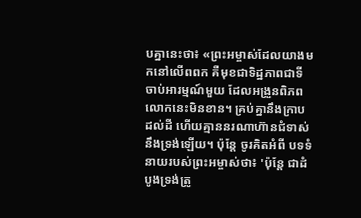បគ្នានេះថា៖ «ព្រះអម្ចាស់ដែលយាងមកនៅលើពពក គឺមុខជាទិដ្ឋភាពជាទីចាប់អារម្មណ៍មួយ ដែលអង្រួនពិភពលោកនេះមិនខាន។ គ្រប់គ្នានឹងក្រាបដល់ដី ហើយគ្មាននរណាហ៊ានជំទាស់នឹងទ្រង់ឡើយ។ ប៉ុន្តែ ចូរគិតអំពី បទទំនាយរបស់ព្រះអម្ចាស់ថា៖ 'ប៉ុន្តែ ជាដំបូងទ្រង់ត្រូ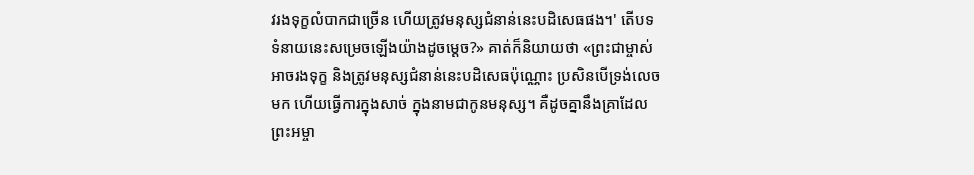វរងទុក្ខលំបាកជាច្រើន ហើយត្រូវមនុស្សជំនាន់នេះបដិសេធផង។' តើបទទំនាយនេះសម្រេចឡើងយ៉ាងដូចម្ដេច?» គាត់ក៏និយាយថា «ព្រះជាម្ចាស់អាចរងទុក្ខ និងត្រូវមនុស្សជំនាន់នេះបដិសេធប៉ុណ្ណោះ ប្រសិនបើទ្រង់លេចមក ហើយធ្វើការក្នុងសាច់ ក្នុងនាមជាកូនមនុស្ស។ គឺដូចគ្នានឹងគ្រាដែលព្រះអម្ចា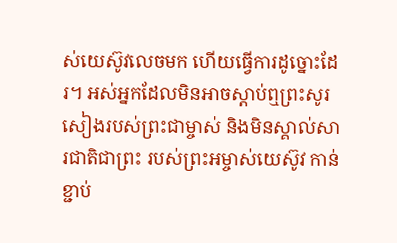ស់យេស៊ូវលេចមក ហើយធ្វើការដូច្នោះដែរ។ អស់អ្នកដែលមិនអាចស្ដាប់ឮព្រះសូរសៀងរបស់ព្រះជាម្ចាស់ និងមិនស្គាល់សារជាតិជាព្រះ របស់ព្រះអម្ចាស់យេស៊ូវ កាន់ខ្ជាប់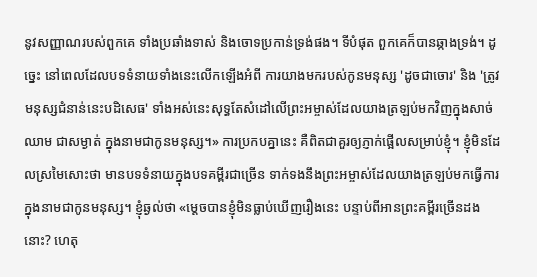នូវសញ្ញាណរបស់ពួកគេ ទាំងប្រឆាំងទាស់ និងចោទប្រកាន់ទ្រង់ផង។ ទីបំផុត ពួកគេក៏បានឆ្កាងទ្រង់។ ដូច្នេះ នៅពេលដែលបទទំនាយទាំងនេះលើកឡើងអំពី ការយាងមករបស់កូនមនុស្ស 'ដូចជាចោរ' និង 'ត្រូវមនុស្សជំនាន់នេះបដិសេធ' ទាំងអស់នេះសុទ្ធតែសំដៅលើព្រះអម្ចាស់ដែលយាងត្រឡប់មកវិញក្នុងសាច់ឈាម ជាសម្ងាត់ ក្នុងនាមជាកូនមនុស្ស។» ការប្រកបគ្នានេះ គឺពិតជាគួរឲ្យភ្ញាក់ផ្អើលសម្រាប់ខ្ញុំ។ ខ្ញុំមិនដែលស្រមៃសោះថា មានបទទំនាយក្នុងបទគម្ពីរជាច្រើន ទាក់ទងនឹងព្រះអម្ចាស់ដែលយាងត្រឡប់មកធ្វើការ ក្នុងនាមជាកូនមនុស្ស។ ខ្ញុំឆ្ងល់ថា «ម្ដេចបានខ្ញុំមិនធ្លាប់ឃើញរឿងនេះ បន្ទាប់ពីអានព្រះគម្ពីរច្រើនដងនោះ? ហេតុ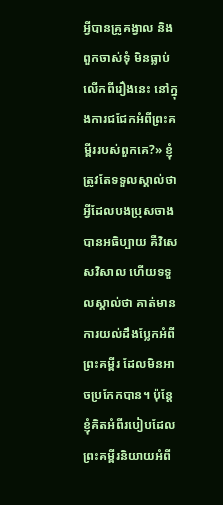អ្វីបានគ្រូគង្វាល និងពួកចាស់ទុំ មិនធ្លាប់លើកពីរឿងនេះ នៅក្នុងការជជែកអំពីព្រះគម្ពីររបស់ពួកគេ?» ខ្ញុំត្រូវតែទទួលស្គាល់ថា អ្វីដែលបងប្រុសចាងបានអធិប្បាយ គឺវិសេសវិសាល ហើយទទួលស្គាល់ថា គាត់មានការយល់ដឹងប្លែកអំពីព្រះគម្ពីរ ដែលមិនអាចប្រកែកបាន។ ប៉ុន្តែ ខ្ញុំគិតអំពីរបៀបដែលព្រះគម្ពីរនិយាយអំពី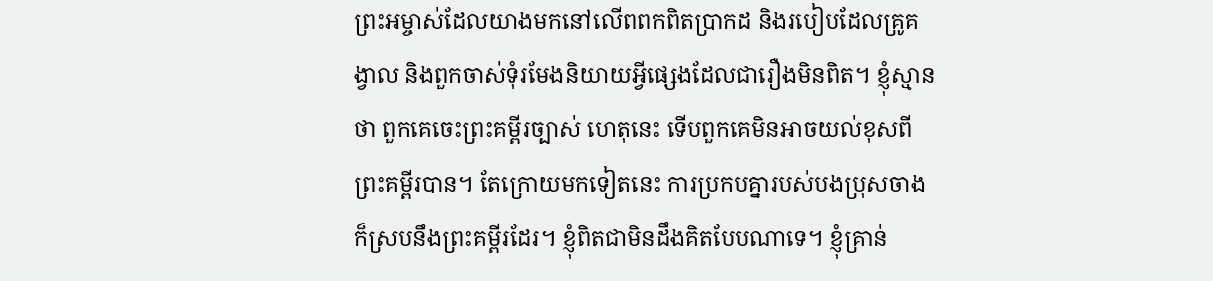ព្រះអម្ចាស់ដែលយាងមកនៅលើពពកពិតប្រាកដ និងរបៀបដែលគ្រូគង្វាល និងពួកចាស់ទុំរមែងនិយាយអ្វីផ្សេងដែលជារឿងមិនពិត។ ខ្ញុំស្មានថា ពួកគេចេះព្រះគម្ពីរច្បាស់ ហេតុនេះ ទើបពួកគេមិនអាចយល់ខុសពីព្រះគម្ពីរបាន។ តែក្រោយមកទៀតនេះ ការប្រកបគ្នារបស់បងប្រុសចាង ក៏ស្របនឹងព្រះគម្ពីរដែរ។ ខ្ញុំពិតជាមិនដឹងគិតបែបណាទេ។ ខ្ញុំគ្រាន់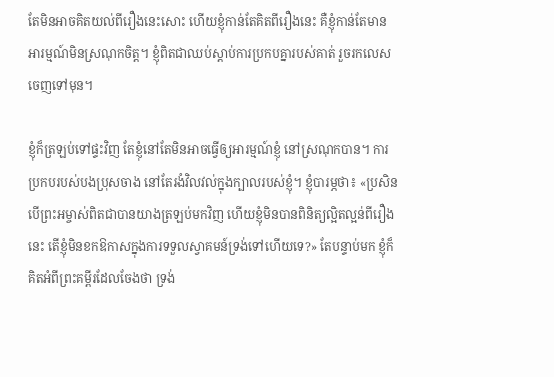តែមិនអាចគិតយល់ពីរឿងនេះសោះ ហើយខ្ញុំកាន់តែគិតពីរឿងនេះ គឺខ្ញុំកាន់តែមានអារម្មណ៍មិនស្រណុកចិត្ត។ ខ្ញុំពិតជាឈប់ស្ដាប់ការប្រកបគ្នារបស់គាត់ រួចរកលេសចេញទៅមុន។

ខ្ញុំក៏ត្រឡប់ទៅផ្ទះវិញ តែខ្ញុំនៅតែមិនអាចធ្វើឲ្យអារម្មណ៍ខ្ញុំ នៅស្រណុកបាន។ ការប្រកបរបស់បងប្រុសចាង នៅតែរងំវិលវល់ក្នុងក្បាលរបស់ខ្ញុំ។ ខ្ញុំបារម្ភថា៖ «ប្រសិនបើព្រះអម្ចាស់ពិតជាបានយាងត្រឡប់មកវិញ ហើយខ្ញុំមិនបានពិនិត្យល្អិតល្អន់ពីរឿងនេះ តើខ្ញុំមិនខកឱកាសក្នុងការទទួលស្វាគមន៍ទ្រង់ទៅហើយទេ?» តែបន្ទាប់មក ខ្ញុំក៏គិតអំពីព្រះគម្ពីរដែលចែងថា ទ្រង់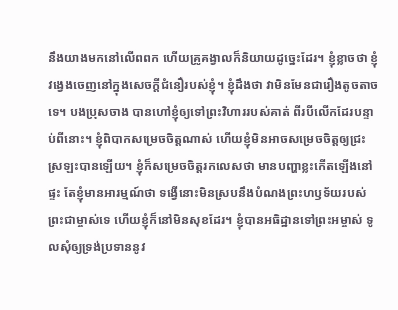នឹងយាងមកនៅលើពពក ហើយគ្រូគង្វាលក៏និយាយដូច្នេះដែរ។ ខ្ញុំខ្លាចថា ខ្ញុំវង្វេងចេញនៅក្នុងសេចក្ដីជំនឿរបស់ខ្ញុំ។ ខ្ញុំដឹងថា វាមិនមែនជារឿងតូចតាចទេ។ បងប្រុសចាង បានហៅខ្ញុំឲ្យទៅព្រះវិហាររបស់គាត់ ពីរបីលើកដែរបន្ទាប់ពីនោះ។ ខ្ញុំពិបាកសម្រេចចិត្តណាស់ ហើយខ្ញុំមិនអាចសម្រេចចិត្តឲ្យជ្រះស្រឡះបានឡើយ។ ខ្ញុំក៏សម្រេចចិត្តរកលេសថា មានបញ្ហាខ្លះកើតឡើងនៅផ្ទះ តែខ្ញុំមានអារម្មណ៍ថា ទង្វើនោះមិនស្របនឹងបំណងព្រះហឫទ័យរបស់ព្រះជាម្ចាស់ទេ ហើយខ្ញុំក៏នៅមិនសុខដែរ។ ខ្ញុំបានអធិដ្ឋានទៅព្រះអម្ចាស់ ទូលសុំឲ្យទ្រង់ប្រទាននូវ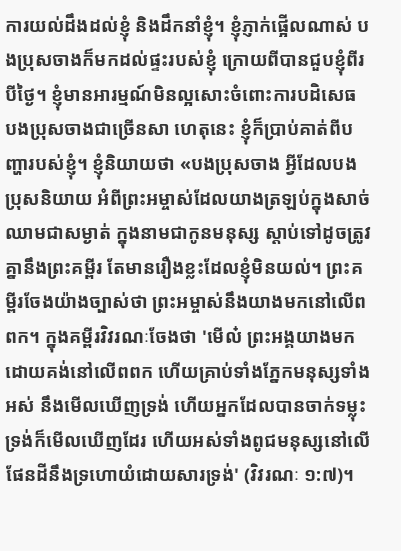ការយល់ដឹងដល់ខ្ញុំ និងដឹកនាំខ្ញុំ។ ខ្ញុំភ្ញាក់ផ្អើលណាស់ បងប្រុសចាងក៏មកដល់ផ្ទះរបស់ខ្ញុំ ក្រោយពីបានជួបខ្ញុំពីរបីថ្ងៃ។ ខ្ញុំមានអារម្មណ៍មិនល្អសោះចំពោះការបដិសេធ បងប្រុសចាងជាច្រើនសា ហេតុនេះ ខ្ញុំក៏ប្រាប់គាត់ពីបញ្ហារបស់ខ្ញុំ។ ខ្ញុំនិយាយថា «បងប្រុសចាង អ្វីដែលបងប្រុសនិយាយ អំពីព្រះអម្ចាស់ដែលយាងត្រឡប់ក្នុងសាច់ឈាមជាសម្ងាត់ ក្នុងនាមជាកូនមនុស្ស ស្ដាប់ទៅដូចត្រូវគ្នានឹងព្រះគម្ពីរ តែមានរឿងខ្លះដែលខ្ញុំមិនយល់។ ព្រះគម្ពីរចែងយ៉ាងច្បាស់ថា ព្រះអម្ចាស់នឹងយាងមកនៅលើពពក។ ក្នុងគម្ពីរវិវរណៈចែងថា 'មើល៎ ព្រះអង្គយាងមកដោយគង់នៅលើពពក ហើយគ្រាប់ទាំងភ្នែកមនុស្សទាំងអស់ នឹងមើលឃើញទ្រង់ ហើយអ្នកដែលបានចាក់ទម្លុះទ្រង់ក៏មើលឃើញដែរ ហើយអស់ទាំងពូជមនុស្សនៅលើផែនដីនឹងទ្រហោយំដោយសារទ្រង់' (វិវរណៈ ១:៧)។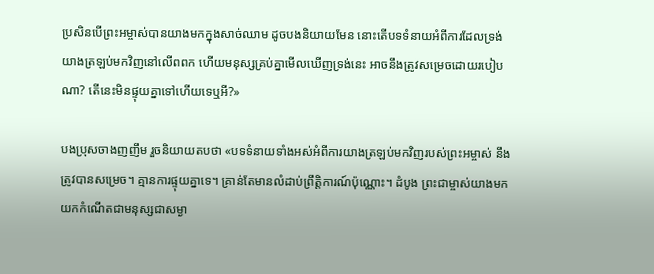ប្រសិនបើព្រះអម្ចាស់បានយាងមកក្នុងសាច់ឈាម ដូចបងនិយាយមែន នោះតើបទទំនាយអំពីការដែលទ្រង់យាងត្រឡប់មកវិញនៅលើពពក ហើយមនុស្សគ្រប់គ្នាមើលឃើញទ្រង់នេះ អាចនឹងត្រូវសម្រេចដោយរបៀបណា? តើនេះមិនផ្ទុយគ្នាទៅហើយទេឬអី?»

បងប្រុសចាងញញឹម រួចនិយាយតបថា «បទទំនាយទាំងអស់អំពីការយាងត្រឡប់មកវិញរបស់ព្រះអម្ចាស់ នឹងត្រូវបានសម្រេច។ គ្មានការផ្ទុយគ្នាទេ។ គ្រាន់តែមានលំដាប់ព្រឹត្តិការណ៍ប៉ុណ្ណោះ។ ដំបូង ព្រះជាម្ចាស់យាងមកយកកំណើតជាមនុស្សជាសម្ងា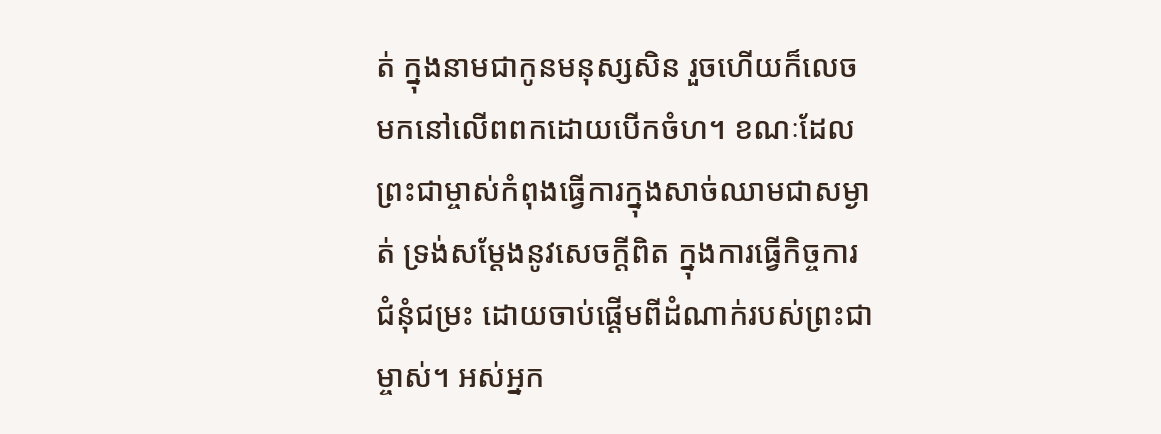ត់ ក្នុងនាមជាកូនមនុស្សសិន រួចហើយក៏លេចមកនៅលើពពកដោយបើកចំហ។ ខណៈដែលព្រះជាម្ចាស់កំពុងធ្វើការក្នុងសាច់ឈាមជាសម្ងាត់ ទ្រង់សម្ដែងនូវសេចក្ដីពិត ក្នុងការធ្វើកិច្ចការជំនុំជម្រះ ដោយចាប់ផ្ដើមពីដំណាក់របស់ព្រះជាម្ចាស់។ អស់អ្នក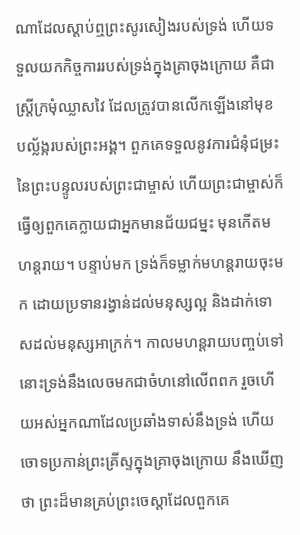ណាដែលស្ដាប់ឮព្រះសូរសៀងរបស់ទ្រង់ ហើយទទួលយកកិច្ចការរបស់ទ្រង់ក្នុងគ្រាចុងក្រោយ គឺជាស្ត្រីក្រមុំឈ្លាសវៃ ដែលត្រូវបានលើកឡើងនៅមុខបល្ល័ង្ករបស់ព្រះអង្គ។ ពួកគេទទួលនូវការជំនុំជម្រះនៃព្រះបន្ទូលរបស់ព្រះជាម្ចាស់ ហើយព្រះជាម្ចាស់ក៏ធ្វើឲ្យពួកគេក្លាយជាអ្នកមានជ័យជម្នះ មុនកើតមហន្តរាយ។ បន្ទាប់មក ទ្រង់ក៏ទម្លាក់មហន្តរាយចុះមក ដោយប្រទានរង្វាន់ដល់មនុស្សល្អ និងដាក់ទោសដល់មនុស្សអាក្រក់។ កាលមហន្តរាយបញ្ចប់ទៅ នោះទ្រង់នឹងលេចមកជាចំហនៅលើពពក រួចហើយអស់អ្នកណាដែលប្រឆាំងទាស់នឹងទ្រង់ ហើយចោទប្រកាន់ព្រះគ្រីស្ទក្នុងគ្រាចុងក្រោយ នឹងឃើញថា ព្រះដ៏មានគ្រប់ព្រះចេស្ដាដែលពួកគេ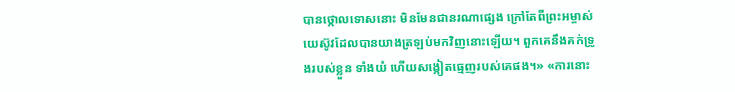បានថ្កោលទោសនោះ មិនមែនជានរណាផ្សេង ក្រៅតែពីព្រះអម្ចាស់យេស៊ូវដែលបានយាងត្រឡប់មកវិញនោះឡើយ។ ពួកគេនឹងគក់ទ្រូងរបស់ខ្លួន ទាំងយំ ហើយសង្កៀតធ្មេញរបស់គេផង។» «ការនោះ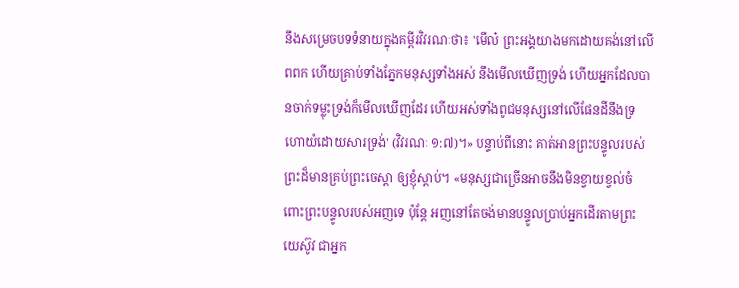នឹងសម្រេចបទទំនាយក្នុងគម្ពីរវិវរណៈថា៖ 'មើល៎ ព្រះអង្គយាងមកដោយគង់នៅលើពពក ហើយគ្រាប់ទាំងភ្នែកមនុស្សទាំងអស់ នឹងមើលឃើញទ្រង់ ហើយអ្នកដែលបានចាក់ទម្លុះទ្រង់ក៏មើលឃើញដែរ ហើយអស់ទាំងពូជមនុស្សនៅលើផែនដីនឹងទ្រហោយំដោយសារទ្រង់' (វិវរណៈ ១:៧)។» បន្ទាប់ពីនោះ គាត់អានព្រះបន្ទូលរបស់ព្រះដ៏មានគ្រប់ព្រះចេស្ដា ឲ្យខ្ញុំស្ដាប់។ «មនុស្សជាច្រើនអាចនឹងមិនខ្វាយខ្វល់ចំពោះព្រះបន្ទូលរបស់អញទេ ប៉ុន្តែ អញនៅតែចង់មានបន្ទូលប្រាប់អ្នកដើរតាមព្រះយេស៊ូវ ជាអ្នក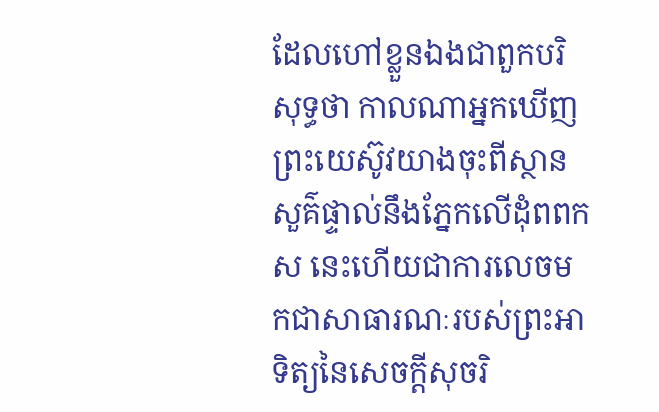ដែលហៅខ្លួនឯងជាពួកបរិសុទ្ធថា កាលណាអ្នកឃើញព្រះយេស៊ូវយាងចុះពីស្ថានសួគ៌ផ្ទាល់នឹងភ្នែកលើដុំពពកស នេះហើយជាការលេចមកជាសាធារណៈរបស់ព្រះអាទិត្យនៃសេចក្ដីសុចរិ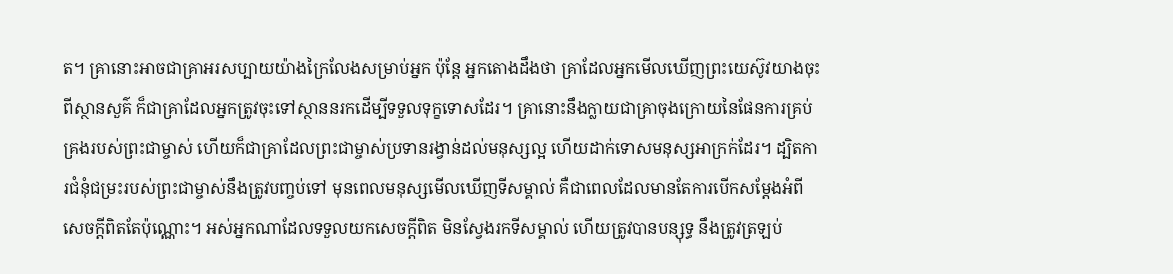ត។ គ្រានោះអាចជាគ្រាអរសប្បាយយ៉ាងក្រៃលែងសម្រាប់អ្នក ប៉ុន្តែ អ្នកតោងដឹងថា គ្រាដែលអ្នកមើលឃើញព្រះយេស៊ូវយាងចុះពីស្ថានសួគ៌ ក៏ជាគ្រាដែលអ្នកត្រូវចុះទៅស្ថាននរកដើម្បីទទួលទុក្ខទោសដែរ។ គ្រានោះនឹងក្លាយជាគ្រាចុងក្រោយនៃផែនការគ្រប់គ្រងរបស់ព្រះជាម្ចាស់ ហើយក៏ជាគ្រាដែលព្រះជាម្ចាស់ប្រទានរង្វាន់ដល់មនុស្សល្អ ហើយដាក់ទោសមនុស្សអាក្រក់ដែរ។ ដ្បិតការជំនុំជម្រះរបស់ព្រះជាម្ចាស់នឹងត្រូវបញ្ចប់ទៅ មុនពេលមនុស្សមើលឃើញទីសម្គាល់ គឺជាពេលដែលមានតែការបើកសម្ដែងអំពីសេចក្ដីពិតតែប៉ុណ្ណោះ។ អស់អ្នកណាដែលទទួលយកសេចក្ដីពិត មិនស្វែងរកទីសម្គាល់ ហើយត្រូវបានបន្សុទ្ធ នឹងត្រូវត្រឡប់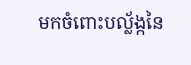មកចំពោះបល្ល័ង្កនៃ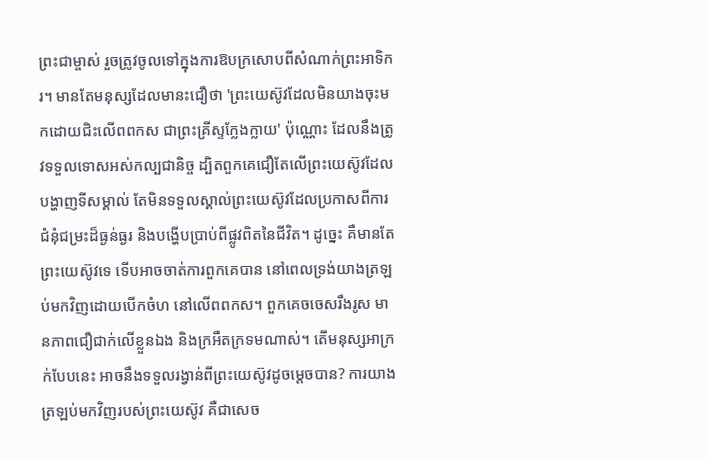ព្រះជាម្ចាស់ រួចត្រូវចូលទៅក្នុងការឱបក្រសោបពីសំណាក់ព្រះអាទិករ។ មានតែមនុស្សដែលមានះជឿថា 'ព្រះយេស៊ូវដែលមិនយាងចុះមកដោយជិះលើពពកស ជាព្រះគ្រីស្ទក្លែងក្លាយ' ប៉ុណ្ណោះ ដែលនឹងត្រូវទទួលទោសអស់កល្បជានិច្ច ដ្បិតពួកគេជឿតែលើព្រះយេស៊ូវដែលបង្ហាញទីសម្គាល់ តែមិនទទួលស្គាល់ព្រះយេស៊ូវដែលប្រកាសពីការជំនុំជម្រះដ៏ធ្ងន់ធ្ងរ និងបង្ហើបប្រាប់ពីផ្លូវពិតនៃជីវិត។ ដូច្នេះ គឺមានតែព្រះយេស៊ូវទេ ទើបអាចចាត់ការពួកគេបាន នៅពេលទ្រង់យាងត្រឡប់មកវិញដោយបើកចំហ នៅលើពពកស។ ពួកគេចចេសរឹងរូស មានភាពជឿជាក់លើខ្លួនឯង និងក្រអឺតក្រទមណាស់។ តើមនុស្សអាក្រក់បែបនេះ អាចនឹងទទួលរង្វាន់ពីព្រះយេស៊ូវដូចម្ដេចបាន? ការយាងត្រឡប់មកវិញរបស់ព្រះយេស៊ូវ គឺជាសេច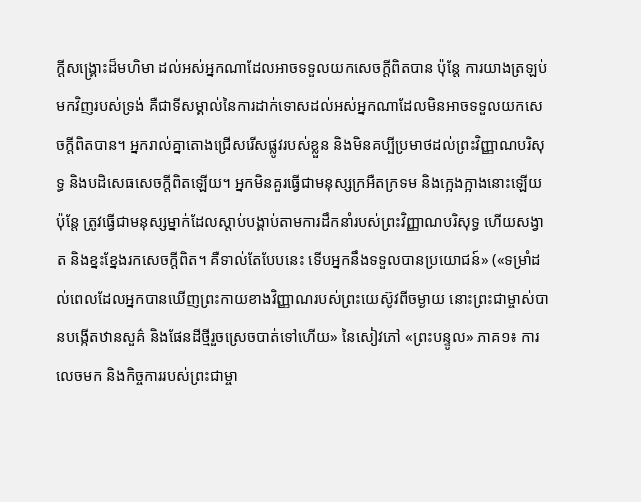ក្ដីសង្គ្រោះដ៏មហិមា ដល់អស់អ្នកណាដែលអាចទទួលយកសេចក្ដីពិតបាន ប៉ុន្តែ ការយាងត្រឡប់មកវិញរបស់ទ្រង់ គឺជាទីសម្គាល់នៃការដាក់ទោសដល់អស់អ្នកណាដែលមិនអាចទទួលយកសេចក្ដីពិតបាន។ អ្នករាល់គ្នាតោងជ្រើសរើសផ្លូវរបស់ខ្លួន និងមិនគប្បីប្រមាថដល់ព្រះវិញ្ញាណបរិសុទ្ធ និងបដិសេធសេចក្ដីពិតឡើយ។ អ្នកមិនគួរធ្វើជាមនុស្សក្រអឺតក្រទម និងក្អេងក្អាងនោះឡើយ ប៉ុន្តែ ត្រូវធ្វើជាមនុស្សម្នាក់ដែលស្ដាប់បង្គាប់តាមការដឹកនាំរបស់ព្រះវិញ្ញាណបរិសុទ្ធ ហើយសង្វាត និងខ្នះខ្នែងរកសេចក្ដីពិត។ គឺទាល់តែបែបនេះ ទើបអ្នកនឹងទទួលបានប្រយោជន៍» («ទម្រាំដល់ពេលដែលអ្នកបានឃើញព្រះកាយខាងវិញ្ញាណរបស់ព្រះយេស៊ូវពីចម្ងាយ នោះព្រះជាម្ចាស់បានបង្កើតឋានសួគ៌ និងផែនដីថ្មីរួចស្រេចបាត់ទៅហើយ» នៃសៀវភៅ «ព្រះបន្ទូល» ភាគ១៖ ការលេចមក និងកិច្ចការរបស់ព្រះជាម្ចា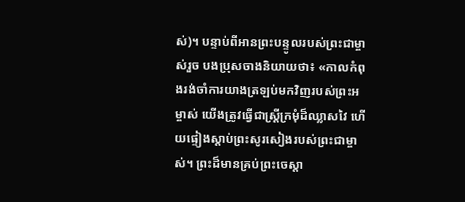ស់)។ បន្ទាប់ពីអានព្រះបន្ទូលរបស់ព្រះជាម្ចាស់រួច បងប្រុសចាងនិយាយថា៖ «កាលកំពុងរង់ចាំការយាងត្រឡប់មកវិញរបស់ព្រះអម្ចាស់ យើងត្រូវធ្វើជាស្ត្រីក្រមុំដ៏ឈ្លាសវៃ ហើយផ្ទៀងស្ដាប់ព្រះសូរសៀងរបស់ព្រះជាម្ចាស់។ ព្រះដ៏មានគ្រប់ព្រះចេស្ដា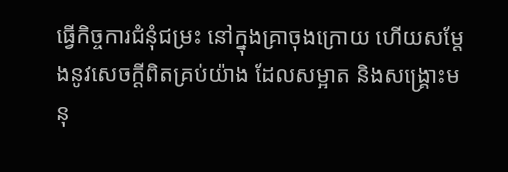ធ្វើកិច្ចការជំនុំជម្រះ នៅក្នុងគ្រាចុងក្រោយ ហើយសម្ដែងនូវសេចក្ដីពិតគ្រប់យ៉ាង ដែលសម្អាត និងសង្គ្រោះមនុ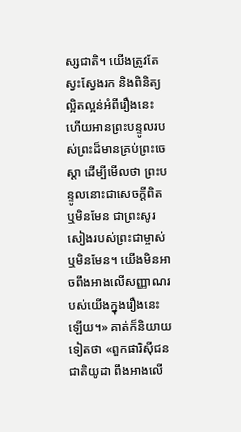ស្សជាតិ។ យើងត្រូវតែស្វះស្វែងរក និងពិនិត្យល្អិតល្អន់អំពីរឿងនេះ ហើយអានព្រះបន្ទូលរបស់ព្រះដ៏មានគ្រប់ព្រះចេស្ដា ដើម្បីមើលថា ព្រះបន្ទូលនោះជាសេចក្ដីពិត ឬមិនមែន ជាព្រះសូរសៀងរបស់ព្រះជាម្ចាស់ ឬមិនមែន។ យើងមិនអាចពឹងអាងលើសញ្ញាណរបស់យើងក្នុងរឿងនេះឡើយ។» គាត់ក៏និយាយទៀតថា «ពួកផារិស៊ីជនជាតិយូដា ពឹងអាងលើ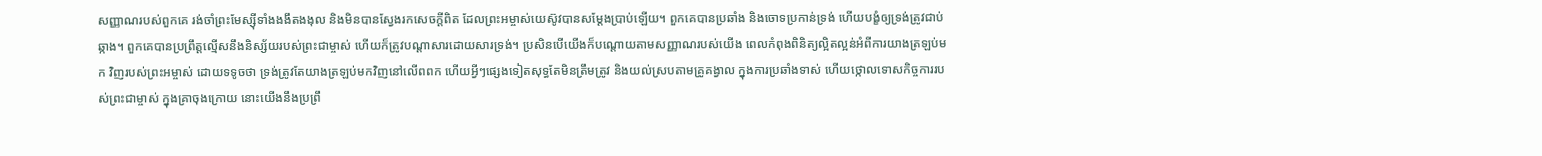សញ្ញាណរបស់ពួកគេ រង់ចាំព្រះមែស្ស៊ីទាំងងងឹតងងុល និងមិនបានស្វែងរកសេចក្ដីពិត ដែលព្រះអម្ចាស់យេស៊ូវបានសម្ដែងប្រាប់ឡើយ។ ពួកគេបានប្រឆាំង និងចោទប្រកាន់ទ្រង់ ហើយបង្ខំឲ្យទ្រង់ត្រូវជាប់ឆ្កាង។ ពួកគេបានប្រព្រឹត្តល្មើសនឹងនិស្ស័យរបស់ព្រះជាម្ចាស់ ហើយក៏ត្រូវបណ្ដាសារដោយសារទ្រង់។ ប្រសិនបើយើងក៏បណ្ដោយតាមសញ្ញាណរបស់យើង ពេលកំពុងពិនិត្យល្អិតល្អន់អំពីការយាងត្រឡប់មក វិញរបស់ព្រះអម្ចាស់ ដោយទទូចថា ទ្រង់ត្រូវតែយាងត្រឡប់មកវិញនៅលើពពក ហើយអ្វីៗផ្សេងទៀតសុទ្ធតែមិនត្រឹមត្រូវ និងយល់ស្របតាមគ្រូគង្វាល ក្នុងការប្រឆាំងទាស់ ហើយថ្កោលទោសកិច្ចការរបស់ព្រះជាម្ចាស់ ក្នុងគ្រាចុងក្រោយ នោះយើងនឹងប្រព្រឹ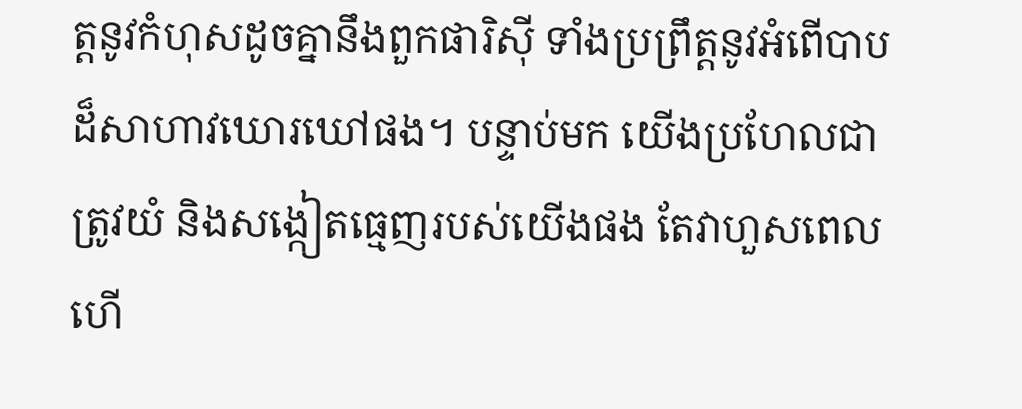ត្តនូវកំហុសដូចគ្នានឹងពួកផារិស៊ី ទាំងប្រព្រឹត្តនូវអំពើបាបដ៏សាហាវឃោរឃៅផង។ បន្ទាប់មក យើងប្រហែលជាត្រូវយំ និងសង្កៀតធ្មេញរបស់យើងផង តែវាហួសពេលហើ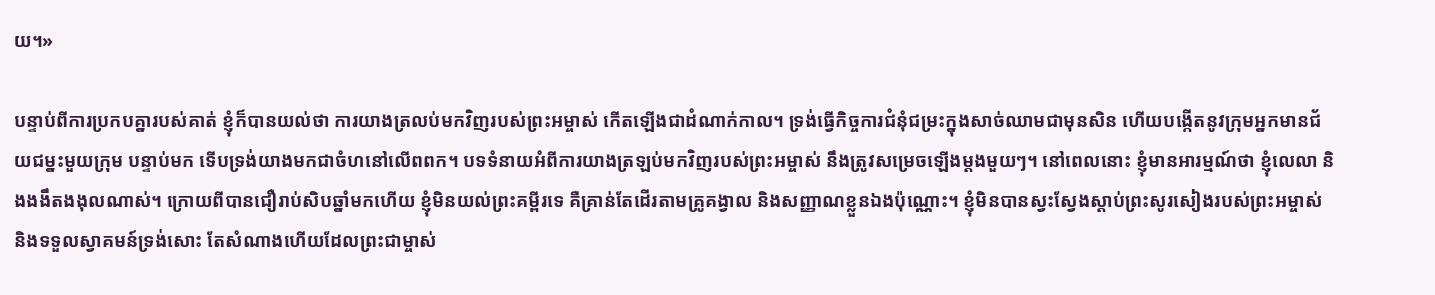យ។»

បន្ទាប់ពីការប្រកបគ្នារបស់គាត់ ខ្ញុំក៏បានយល់ថា ការយាងត្រលប់មកវិញរបស់ព្រះអម្ចាស់ កើតឡើងជាដំណាក់កាល។ ទ្រង់ធ្វើកិច្ចការជំនុំជម្រះក្នុងសាច់ឈាមជាមុនសិន ហើយបង្កើតនូវក្រុមអ្នកមានជ័យជម្នះមួយក្រុម បន្ទាប់មក ទើបទ្រង់យាងមកជាចំហនៅលើពពក។ បទទំនាយអំពីការយាងត្រឡប់មកវិញរបស់ព្រះអម្ចាស់ នឹងត្រូវសម្រេចឡើងម្ដងមួយៗ។ នៅពេលនោះ ខ្ញុំមានអារម្មណ៍ថា ខ្ញុំលេលា និងងងឹតងងុលណាស់។ ក្រោយពីបានជឿរាប់សិបឆ្នាំមកហើយ ខ្ញុំមិនយល់ព្រះគម្ពីរទេ គឺគ្រាន់តែដើរតាមគ្រូគង្វាល និងសញ្ញាណខ្លួនឯងប៉ុណ្ណោះ។ ខ្ញុំមិនបានស្វះស្វែងស្ដាប់ព្រះសូរសៀងរបស់ព្រះអម្ចាស់ និងទទួលស្វាគមន៍ទ្រង់សោះ តែសំណាងហើយដែលព្រះជាម្ចាស់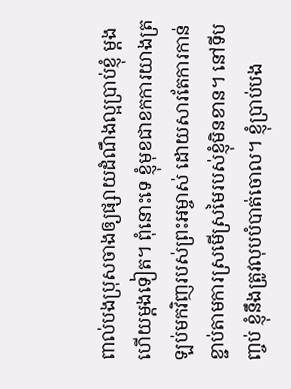ពាល់បងប្រុសចាងឲ្យផ្សាយដំណឹងល្អប្រាប់ខ្ញុំ ម្ដងហើយម្ដងទៀត។ ពុំនោះទេ ខ្ញុំមុខជាខកការយាងត្រឡប់មកវិញរបស់ព្រះអម្ចាស់ ដោយសារតែការកាន់ខ្ជាប់តាមការស្រមើស្រមៃរបស់ខ្ញុំមិនខាន។ នៅទីបញ្ចប់ ខ្ញុំនឹងត្រូវលុបបំបាត់ចោល។ ខ្ញុំប្រាប់បង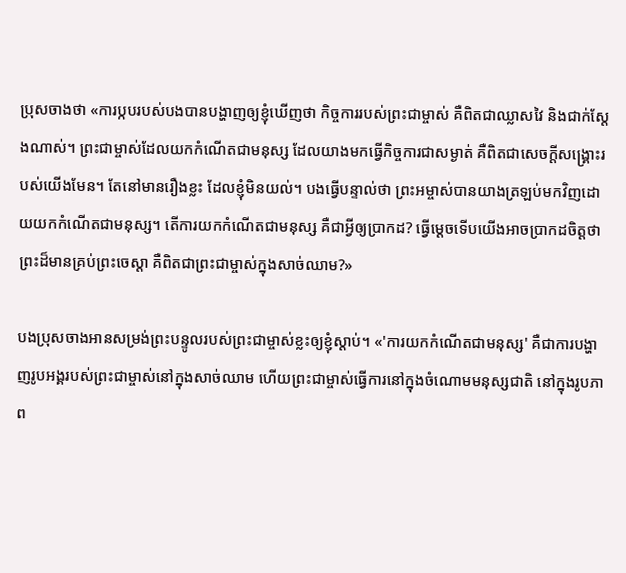ប្រុសចាងថា «ការប្កបរបស់បងបានបង្ហាញឲ្យខ្ញុំឃើញថា កិច្ចការរបស់ព្រះជាម្ចាស់ គឺពិតជាឈ្លាសវៃ និងជាក់ស្ដែងណាស់។ ព្រះជាម្ចាស់ដែលយកកំណើតជាមនុស្ស ដែលយាងមកធ្វើកិច្ចការជាសម្ងាត់ គឺពិតជាសេចក្ដីសង្គ្រោះរបស់យើងមែន។ តែនៅមានរឿងខ្លះ ដែលខ្ញុំមិនយល់។ បងធ្វើបន្ទាល់ថា ព្រះអម្ចាស់បានយាងត្រឡប់មកវិញដោយយកកំណើតជាមនុស្ស។ តើការយកកំណើតជាមនុស្ស គឺជាអ្វីឲ្យប្រាកដ? ធ្វើម្ដេចទើបយើងអាចប្រាកដចិត្តថា ព្រះដ៏មានគ្រប់ព្រះចេស្ដា គឺពិតជាព្រះជាម្ចាស់ក្នុងសាច់ឈាម?»

បងប្រុសចាងអានសម្រង់ព្រះបន្ទូលរបស់ព្រះជាម្ចាស់ខ្លះឲ្យខ្ញុំស្ដាប់។ «'ការយកកំណើតជាមនុស្ស' គឺជាការបង្ហាញរូបអង្គរបស់ព្រះជាម្ចាស់នៅក្នុងសាច់ឈាម ហើយព្រះជាម្ចាស់ធ្វើការនៅក្នុងចំណោមមនុស្សជាតិ នៅក្នុងរូបភាព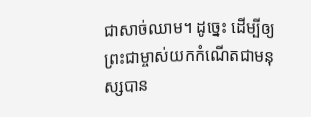ជាសាច់ឈាម។ ដូច្នេះ ដើម្បីឲ្យព្រះជាម្ចាស់យកកំណើតជាមនុស្សបាន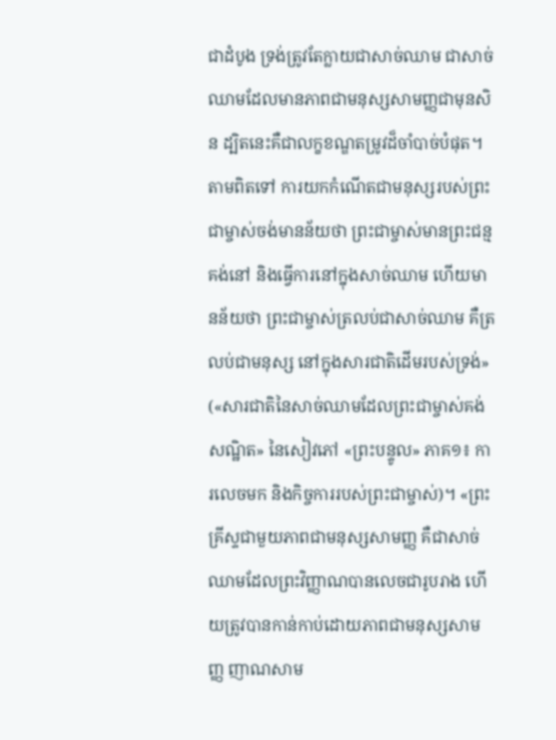ជាដំបូង ទ្រង់ត្រូវតែក្លាយជាសាច់ឈាម ជាសាច់ឈាមដែលមានភាពជាមនុស្សសាមញ្ញជាមុនសិន ដ្បិតនេះគឺជាលក្ខខណ្ឌតម្រូវដ៏ចាំបាច់បំផុត។ តាមពិតទៅ ការយកកំណើតជាមនុស្សរបស់ព្រះជាម្ចាស់ចង់មានន័យថា ព្រះជាម្ចាស់មានព្រះជន្មគង់នៅ និងធ្វើការនៅក្នុងសាច់ឈាម ហើយមានន័យថា ព្រះជាម្ចាស់ត្រលប់ជាសាច់ឈាម គឺត្រលប់ជាមនុស្ស នៅក្នុងសារជាតិដើមរបស់ទ្រង់» («សារជាតិនៃសាច់ឈាមដែលព្រះជាម្ចាស់គង់សណ្ឋិត» នៃសៀវភៅ «ព្រះបន្ទូល» ភាគ១៖ ការលេចមក និងកិច្ចការរបស់ព្រះជាម្ចាស់)។ «ព្រះគ្រីស្ទជាមួយភាពជាមនុស្សសាមញ្ញ គឺជាសាច់ឈាមដែលព្រះវិញ្ញាណបានលេចជារូបរាង ហើយត្រូវបានកាន់កាប់ដោយភាពជាមនុស្សសាមញ្ញ ញាណសាម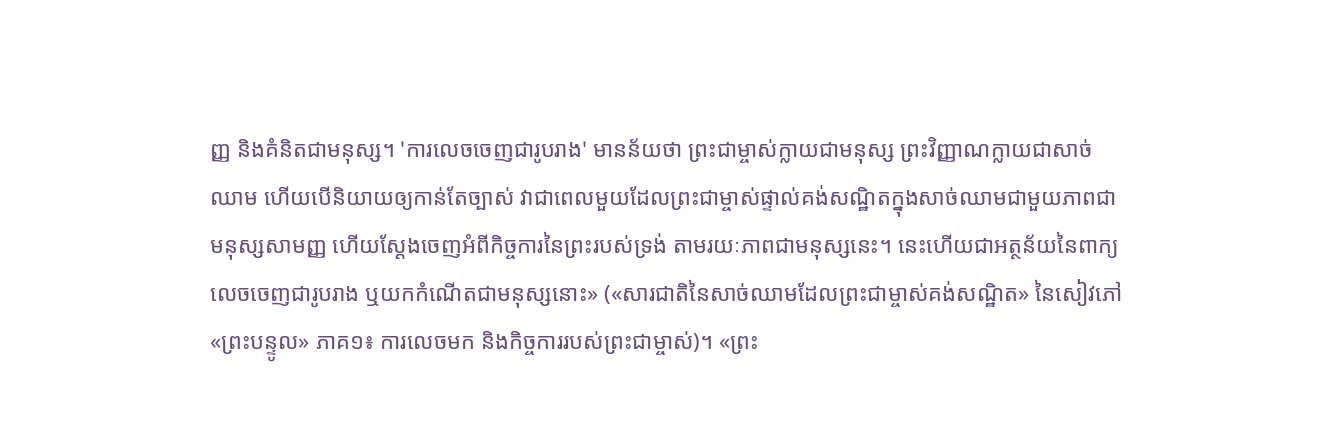ញ្ញ និងគំនិតជាមនុស្ស។ 'ការលេចចេញជារូបរាង' មានន័យថា ព្រះជាម្ចាស់ក្លាយជាមនុស្ស ព្រះវិញ្ញាណក្លាយជាសាច់ឈាម ហើយបើនិយាយឲ្យកាន់តែច្បាស់ វាជាពេលមួយដែលព្រះជាម្ចាស់ផ្ទាល់គង់សណ្ឋិតក្នុងសាច់ឈាមជាមួយភាពជាមនុស្សសាមញ្ញ ហើយស្ដែងចេញអំពីកិច្ចការនៃព្រះរបស់ទ្រង់ តាមរយៈភាពជាមនុស្សនេះ។ នេះហើយជាអត្ថន័យនៃពាក្យ លេចចេញជារូបរាង ឬយកកំណើតជាមនុស្សនោះ» («សារជាតិនៃសាច់ឈាមដែលព្រះជាម្ចាស់គង់សណ្ឋិត» នៃសៀវភៅ «ព្រះបន្ទូល» ភាគ១៖ ការលេចមក និងកិច្ចការរបស់ព្រះជាម្ចាស់)។ «ព្រះ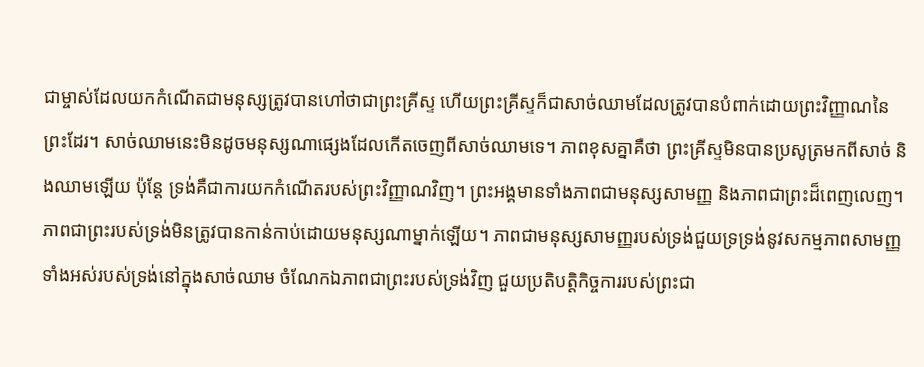ជាម្ចាស់ដែលយកកំណើតជាមនុស្សត្រូវបានហៅថាជាព្រះគ្រីស្ទ ហើយព្រះគ្រីស្ទក៏ជាសាច់ឈាមដែលត្រូវបានបំពាក់ដោយព្រះវិញ្ញាណនៃព្រះដែរ។ សាច់ឈាមនេះមិនដូចមនុស្សណាផ្សេងដែលកើតចេញពីសាច់ឈាមទេ។ ភាពខុសគ្នាគឺថា ព្រះគ្រីស្ទមិនបានប្រសូត្រមកពីសាច់ និងឈាមឡើយ ប៉ុន្តែ ទ្រង់គឺជាការយកកំណើតរបស់ព្រះវិញ្ញាណវិញ។ ព្រះអង្គមានទាំងភាពជាមនុស្សសាមញ្ញ និងភាពជាព្រះដ៏ពេញលេញ។ ភាពជាព្រះរបស់ទ្រង់មិនត្រូវបានកាន់កាប់ដោយមនុស្សណាម្នាក់ឡើយ។ ភាពជាមនុស្សសាមញ្ញរបស់ទ្រង់ជួយទ្រទ្រង់នូវសកម្មភាពសាមញ្ញទាំងអស់របស់ទ្រង់នៅក្នុងសាច់ឈាម ចំណែកឯភាពជាព្រះរបស់ទ្រង់វិញ ជួយប្រតិបត្តិកិច្ចការរបស់ព្រះជា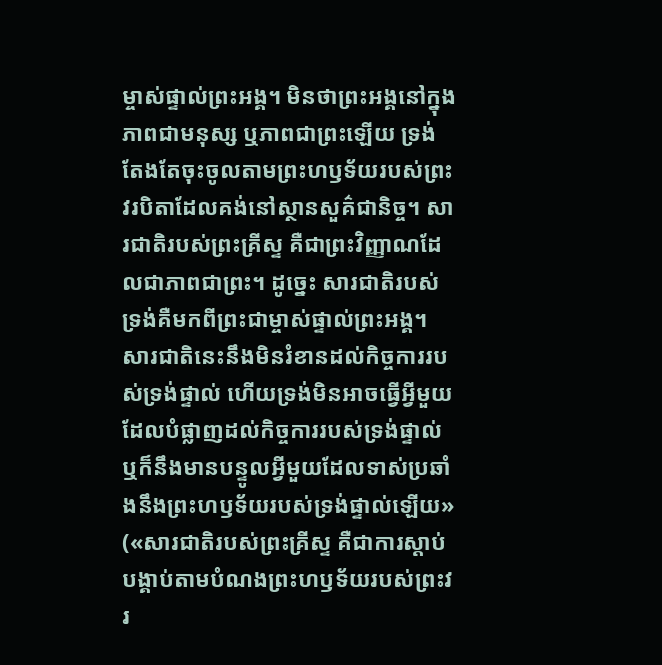ម្ចាស់ផ្ទាល់ព្រះអង្គ។ មិនថាព្រះអង្គនៅក្នុងភាពជាមនុស្ស ឬភាពជាព្រះឡើយ ទ្រង់តែងតែចុះចូលតាមព្រះហឫទ័យរបស់ព្រះវរបិតាដែលគង់នៅស្ថានសួគ៌ជានិច្ច។ សារជាតិរបស់ព្រះគ្រីស្ទ គឺជាព្រះវិញ្ញាណដែលជាភាពជាព្រះ។ ដូច្នេះ សារជាតិរបស់ទ្រង់គឺមកពីព្រះជាម្ចាស់ផ្ទាល់ព្រះអង្គ។ សារជាតិនេះនឹងមិនរំខានដល់កិច្ចការរបស់ទ្រង់ផ្ទាល់ ហើយទ្រង់មិនអាចធ្វើអ្វីមួយដែលបំផ្លាញដល់កិច្ចការរបស់ទ្រង់ផ្ទាល់ ឬក៏នឹងមានបន្ទូលអ្វីមួយដែលទាស់ប្រឆាំងនឹងព្រះហឫទ័យរបស់ទ្រង់ផ្ទាល់ឡើយ» («សារជាតិរបស់ព្រះគ្រីស្ទ គឺជាការស្ដាប់បង្គាប់តាមបំណងព្រះហឫទ័យរបស់ព្រះវរ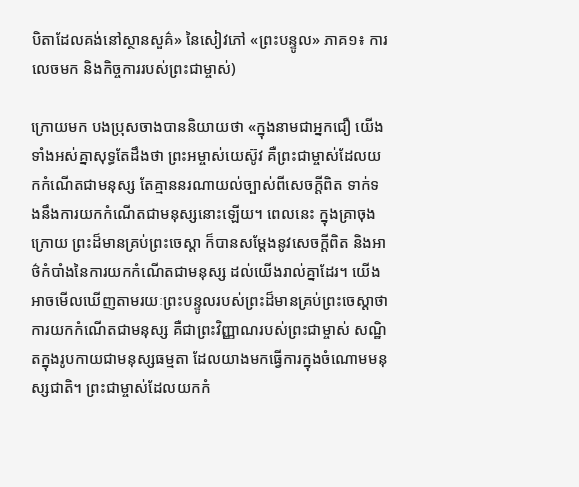បិតាដែលគង់នៅស្ថានសួគ៌» នៃសៀវភៅ «ព្រះបន្ទូល» ភាគ១៖ ការលេចមក និងកិច្ចការរបស់ព្រះជាម្ចាស់)

ក្រោយមក បងប្រុសចាងបាននិយាយថា «ក្នុងនាមជាអ្នកជឿ យើងទាំងអស់គ្នាសុទ្ធតែដឹងថា ព្រះអម្ចាស់យេស៊ូវ គឺព្រះជាម្ចាស់ដែលយកកំណើតជាមនុស្ស តែគ្មាននរណាយល់ច្បាស់ពីសេចក្ដីពិត ទាក់ទងនឹងការយកកំណើតជាមនុស្សនោះឡើយ។ ពេលនេះ ក្នុងគ្រាចុងក្រោយ ព្រះដ៏មានគ្រប់ព្រះចេស្ដា ក៏បានសម្ដែងនូវសេចក្ដីពិត និងអាថ៌កំបាំងនៃការយកកំណើតជាមនុស្ស ដល់យើងរាល់គ្នាដែរ។ យើងអាចមើលឃើញតាមរយៈព្រះបន្ទូលរបស់ព្រះដ៏មានគ្រប់ព្រះចេស្ដាថា ការយកកំណើតជាមនុស្ស គឺជាព្រះវិញ្ញាណរបស់ព្រះជាម្ចាស់ សណ្ឋិតក្នុងរូបកាយជាមនុស្សធម្មតា ដែលយាងមកធ្វើការក្នុងចំណោមមនុស្សជាតិ។ ព្រះជាម្ចាស់ដែលយកកំ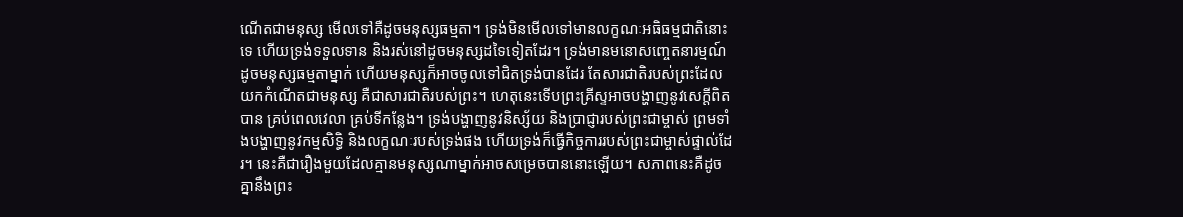ណើតជាមនុស្ស មើលទៅគឺដូចមនុស្សធម្មតា។ ទ្រង់មិនមើលទៅមានលក្ខណៈអធិធម្មជាតិនោះទេ ហើយទ្រង់ទទួលទាន និងរស់នៅដូចមនុស្សដទៃទៀតដែរ។ ទ្រង់មានមនោសញ្ចេតនារម្មណ៍ ដូចមនុស្សធម្មតាម្នាក់ ហើយមនុស្សក៏អាចចូលទៅជិតទ្រង់បានដែរ តែសារជាតិរបស់ព្រះដែលយកកំណើតជាមនុស្ស គឺជាសារជាតិរបស់ព្រះ។ ហេតុនេះទើបព្រះគ្រីស្ទអាចបង្ហាញនូវសេក្ដីពិតបាន គ្រប់ពេលវេលា គ្រប់ទីកន្លែង។ ទ្រង់បង្ហាញនូវនិស្ស័យ និងប្រាជ្ញារបស់ព្រះជាម្ចាស់ ព្រមទាំងបង្ហាញនូវកម្មសិទ្ធិ និងលក្ខណៈរបស់ទ្រង់ផង ហើយទ្រង់ក៏ធ្វើកិច្ចការរបស់ព្រះជាម្ចាស់ផ្ទាល់ដែរ។ នេះគឺជារឿងមួយដែលគ្មានមនុស្សណាម្នាក់អាចសម្រេចបាននោះឡើយ។ សភាពនេះគឺដូចគ្នានឹងព្រះ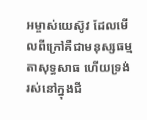អម្ចាស់យេស៊ូវ ដែលមើលពីក្រៅគឺជាមនុស្សធម្មតាសុទ្ធសាធ ហើយទ្រង់រស់នៅក្នុងជី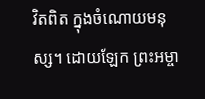វិតពិត ក្នុងចំណោយមនុស្ស។ ដោយឡែក ព្រះអម្ចា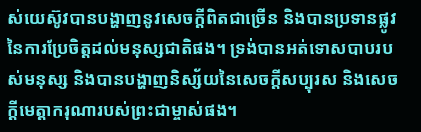ស់យេស៊ូវបានបង្ហាញនូវសេចក្ដីពិតជាច្រើន និងបានប្រទានផ្លូវនៃការប្រែចិត្តដល់មនុស្សជាតិផង។ ទ្រង់បានអត់ទោសបាបរបស់មនុស្ស និងបានបង្ហាញនិស្ស័យនៃសេចក្ដីសប្បុរស និងសេចក្ដីមេត្តាករុណារបស់ព្រះជាម្ចាស់ផង។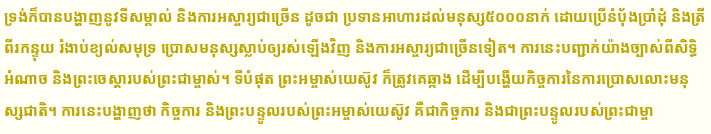ទ្រង់ក៏បានបង្ហាញនូវទីសម្គាល់ និងការអស្ចារ្យជាច្រើន ដូចជា ប្រទានអាហារដល់មនុស្ស៥០០០នាក់ ដោយប្រើនំប៉័ងប្រាំដុំ និងត្រីពីរកន្ទុយ រំងាប់ខ្យល់សមុទ្រ ប្រោសមនុស្សស្លាប់ឲ្យរស់ឡើងវិញ និងការអស្ចារ្យជាច្រើនទៀត។ ការនេះបញ្ជាក់យ៉ាងច្បាស់ពីសិទ្ធិអំណាច និងព្រះចេស្ដារបស់ព្រះជាម្ចាស់។ ទីបំផុត ព្រះអម្ចាស់យេស៊ូវ ក៏ត្រូវគេឆ្កាង ដើម្បីបង្ហើយកិច្ចការនៃការប្រោសលោះមនុស្សជាតិ។ ការនេះបង្ហាញថា កិច្ចការ និងព្រះបន្ទូលរបស់ព្រះអម្ចាស់យេស៊ូវ គឺជាកិច្ចការ និងជាព្រះបន្ទូលរបស់ព្រះជាម្ចា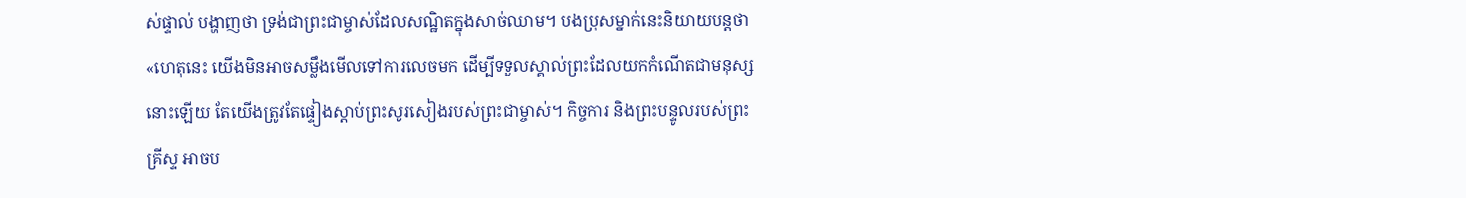ស់ផ្ទាល់ បង្ហាញថា ទ្រង់ជាព្រះជាម្ចាស់ដែលសណ្ឋិតក្នុងសាច់ឈាម។ បងប្រុសម្នាក់នេះនិយាយបន្តថា «ហេតុនេះ យើងមិនអាចសម្លឹងមើលទៅការលេចមក ដើម្បីទទួលស្គាល់ព្រះដែលយកកំណើតជាមនុស្សនោះឡើយ តែយើងត្រូវតែផ្ទៀងស្ដាប់ព្រះសូរសៀងរបស់ព្រះជាម្ចាស់។ កិច្ចការ និងព្រះបន្ទូលរបស់ព្រះគ្រីស្ទ អាចប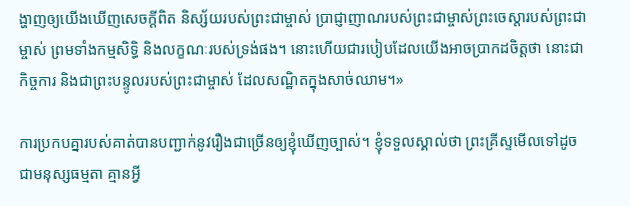ង្ហាញឲ្យយើងឃើញសេចក្ដីពិត និស្ស័យរបស់ព្រះជាម្ចាស់ ប្រាជ្ញាញាណរបស់ព្រះជាម្ចាស់ព្រះចេស្ដារបស់ព្រះជាម្ចាស់ ព្រមទាំងកម្មសិទ្ធិ និងលក្ខណៈរបស់ទ្រង់ផង។ នោះហើយជារបៀបដែលយើងអាចប្រាកដចិត្តថា នោះជាកិច្ចការ និងជាព្រះបន្ទូលរបស់ព្រះជាម្ចាស់ ដែលសណ្ឋិតក្នុងសាច់ឈាម។»

ការប្រកបគ្នារបស់គាត់បានបញ្ជាក់នូវរឿងជាច្រើនឲ្យខ្ញុំឃើញច្បាស់។ ខ្ញុំទទួលស្គាល់ថា ព្រះគ្រីស្ទមើលទៅដូចជាមនុស្សធម្មតា គ្មានអ្វី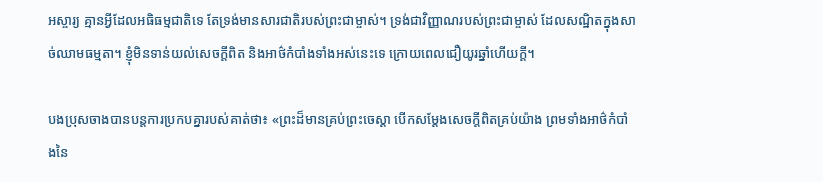អស្ចារ្យ គ្មានអ្វីដែលអធិធម្មជាតិទេ តែទ្រង់មានសារជាតិរបស់ព្រះជាម្ចាស់។ ទ្រង់ជាវិញ្ញាណរបស់ព្រះជាម្ចាស់ ដែលសណ្ឋិតក្នុងសាច់ឈាមធម្មតា។ ខ្ញុំមិនទាន់យល់សេចក្ដីពិត និងអាថ៌កំបាំងទាំងអស់នេះទេ ក្រោយពេលជឿយូរឆ្នាំហើយក្ដី។

បងប្រុសចាងបានបន្តការប្រកបគ្នារបស់គាត់ថា៖ «ព្រះដ៏មានគ្រប់ព្រះចេស្ដា បើកសម្ដែងសេចក្ដីពិតគ្រប់យ៉ាង ព្រមទាំងអាថ៌កំបាំងនៃ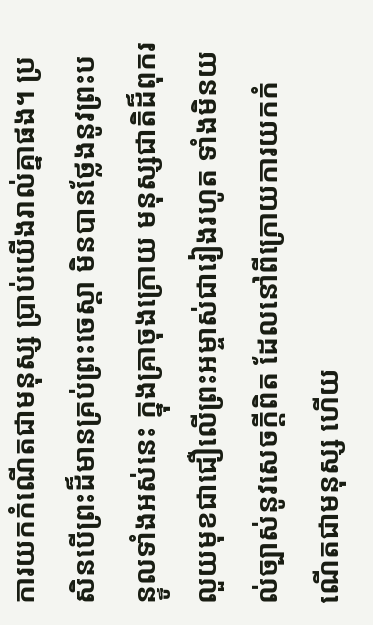ការយកកំណើតជាមនុស្ស ប្រាប់យើងរាល់គ្នាផង។ ប្រសិនបើព្រះដ៏មានគ្រប់ព្រះចេស្ដា មិនបានថ្លែងនូវព្រះបន្ទូលទាំងអស់នេះ ក្នុងគ្រាចុងក្រោយ មនុស្សជាតិដ៏ពុករលួយមុខជាជឿលើព្រះអម្ចាស់ជារៀងរហូត ទាំងមិនយល់ច្បាស់នូវសេចក្ដីពិត ដែលនៅពីក្រោយការយកកំណើតជាមនុស្ស ហើយ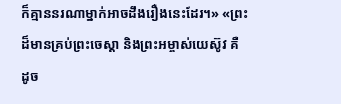ក៏គ្មាននរណាម្នាក់អាចដឹងរឿងនេះដែរ។» «ព្រះដ៏មានគ្រប់ព្រះចេស្ដា និងព្រះអម្ចាស់យេស៊ូវ គឺដូច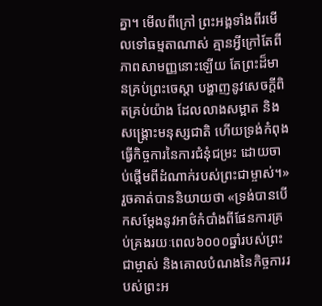គ្នា។ មើលពីក្រៅ ព្រះអង្គទាំងពីរមើលទៅធម្មតាណាស់ គ្មានអ្វីក្រៅតែពីភាពសាមញ្ញនោះឡើយ តែព្រះដ៏មានគ្រប់ព្រះចេស្ដា បង្ហាញនូវសេចក្ដីពិតគ្រប់យ៉ាង ដែលលាងសម្អាត និងសង្គ្រោះមនុស្សជាតិ ហើយទ្រង់កំពុងធ្វើកិច្ចការនៃការជំនុំជម្រះ ដោយចាប់ផ្ដើមពីដំណាក់របស់ព្រះជាម្ចាស់។» រួចគាត់បាននិយាយថា «ទ្រង់បានបើកសម្ដែងនូវអាថ៌កំបាំងពីផែនការគ្រប់គ្រងរយៈពេល៦០០០ឆ្នាំរបស់ព្រះជាម្ចាស់ និងគោលបំណងនៃកិច្ចការរបស់ព្រះអ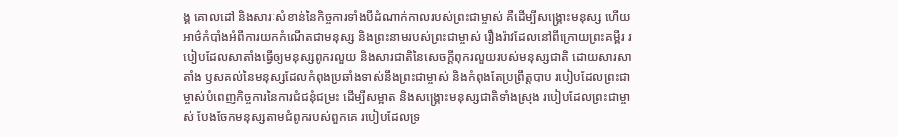ង្គ គោលដៅ និងសារៈសំខាន់នៃកិច្ចការទាំងបីដំណាក់កាលរបស់ព្រះជាម្ចាស់ គឺដើម្បីសង្គ្រោះមនុស្ស ហើយអាថ៌កំបាំងអំពីការយកកំណើតជាមនុស្ស និងព្រះនាមរបស់ព្រះជាម្ចាស់ រឿងរ៉ាវដែលនៅពីក្រោយព្រះគម្ពីរ របៀបដែលសាតាំងធ្វើឲ្យមនុស្សពូករលួយ និងសារជាតិនៃសេចក្ដីពុករលួយរបស់មនុស្សជាតិ ដោយសារសាតាំង ឫសគល់នៃមនុស្សដែលកំពុងប្រឆាំងទាស់នឹងព្រះជាម្ចាស់ និងកំពុងតែប្រព្រឹត្តបាប របៀបដែលព្រះជាម្ចាស់បំពេញកិច្ចការនៃការជំជនុំជម្រះ ដើម្បីសម្អាត និងសង្គ្រោះមនុស្សជាតិទាំងស្រុង របៀបដែលព្រះជាម្ចាស់ បែងចែកមនុស្សតាមជំពូករបស់ពួកគេ របៀបដែលទ្រ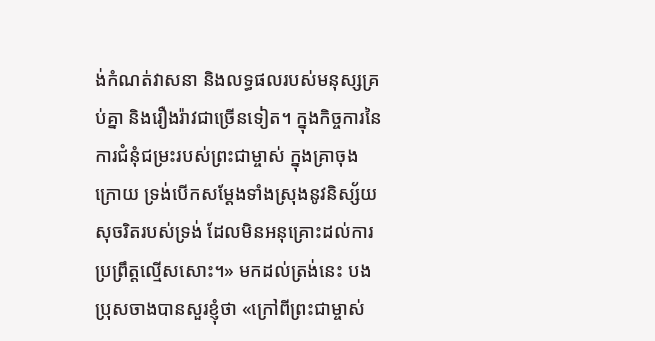ង់កំណត់វាសនា និងលទ្ធផលរបស់មនុស្សគ្រប់គ្នា និងរឿងរ៉ាវជាច្រើនទៀត។ ក្នុងកិច្ចការនៃការជំនុំជម្រះរបស់ព្រះជាម្ចាស់ ក្នុងគ្រាចុងក្រោយ ទ្រង់បើកសម្ដែងទាំងស្រុងនូវនិស្ស័យសុចរិតរបស់ទ្រង់ ដែលមិនអនុគ្រោះដល់ការប្រព្រឹត្តល្មើសសោះ។» មកដល់ត្រង់នេះ បងប្រុសចាងបានសួរខ្ញុំថា «ក្រៅពីព្រះជាម្ចាស់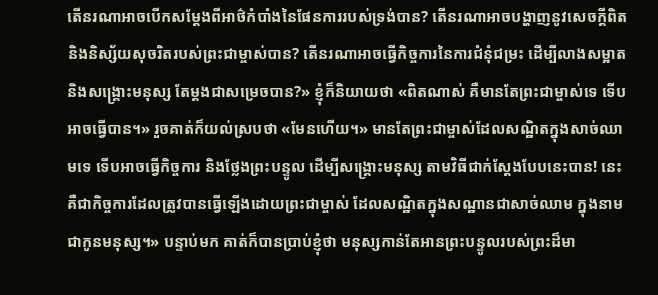តើនរណាអាចបើកសម្ដែងពីអាថ៌កំបាំងនៃផែនការរបស់ទ្រង់បាន? តើនរណាអាចបង្ហាញនូវសេចក្ដីពិត និងនិស្ស័យសុចរិតរបស់ព្រះជាម្ចាស់បាន? តើនរណាអាចធ្វើកិច្ចការនៃការជំនុំជម្រះ ដើម្បីលាងសម្អាត និងសង្គ្រោះមនុស្ស តែម្ដងជាសម្រេចបាន?» ខ្ញុំក៏និយាយថា «ពិតណាស់ គឺមានតែព្រះជាម្ចាស់ទេ ទើបអាចធ្វើបាន។» រួចគាត់ក៏យល់ស្របថា «មែនហើយ។» មានតែព្រះជាម្ចាស់ដែលសណ្ឋិតក្នុងសាច់ឈាមទេ ទើបអាចធ្វើកិច្ចការ និងថ្លែងព្រះបន្ទូល ដើម្បីសង្គ្រោះមនុស្ស តាមវិធីជាក់ស្ដែងបែបនេះបាន! នេះគឺជាកិច្ចការដែលត្រូវបានធ្វើឡើងដោយព្រះជាម្ចាស់ ដែលសណ្ឋិតក្នុងសណ្ឋានជាសាច់ឈាម ក្នុងនាមជាកូនមនុស្ស។» បន្ទាប់មក គាត់ក៏បានប្រាប់ខ្ញុំថា មនុស្សកាន់តែអានព្រះបន្ទូលរបស់ព្រះដ៏មា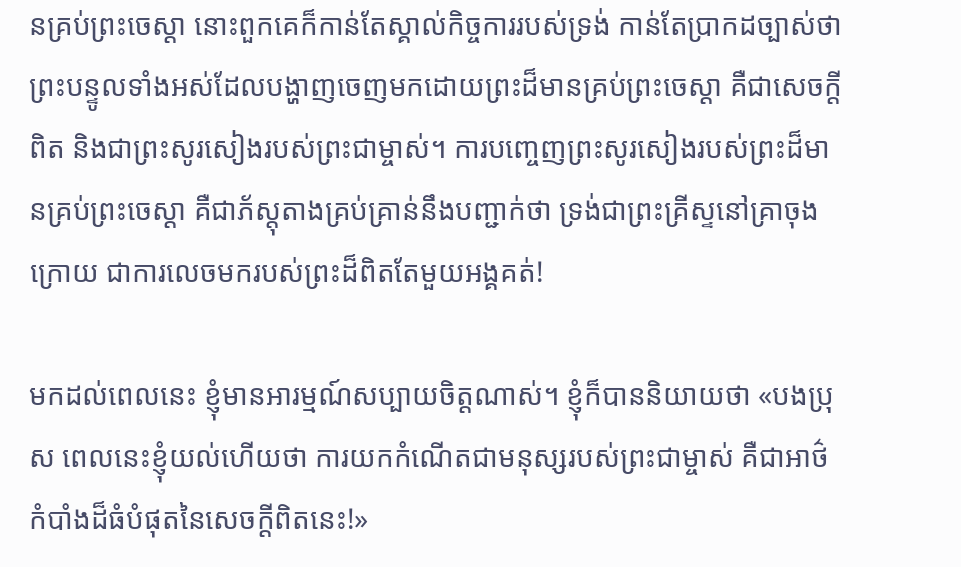នគ្រប់ព្រះចេស្ដា នោះពួកគេក៏កាន់តែស្គាល់កិច្ចការរបស់ទ្រង់ កាន់តែប្រាកដច្បាស់ថា ព្រះបន្ទូលទាំងអស់ដែលបង្ហាញចេញមកដោយព្រះដ៏មានគ្រប់ព្រះចេស្ដា គឺជាសេចក្ដីពិត និងជាព្រះសូរសៀងរបស់ព្រះជាម្ចាស់។ ការបញ្ចេញព្រះសូរសៀងរបស់ព្រះដ៏មានគ្រប់ព្រះចេស្ដា គឺជាភ័ស្តុតាងគ្រប់គ្រាន់នឹងបញ្ជាក់ថា ទ្រង់ជាព្រះគ្រីស្ទនៅគ្រាចុងក្រោយ ជាការលេចមករបស់ព្រះដ៏ពិតតែមួយអង្គគត់!

មកដល់ពេលនេះ ខ្ញុំមានអារម្មណ៍សប្បាយចិត្តណាស់។ ខ្ញុំក៏បាននិយាយថា «បងប្រុស ពេលនេះខ្ញុំយល់ហើយថា ការយកកំណើតជាមនុស្សរបស់ព្រះជាម្ចាស់ គឺជាអាថ៌កំបាំងដ៏ធំបំផុតនៃសេចក្ដីពិតនេះ!»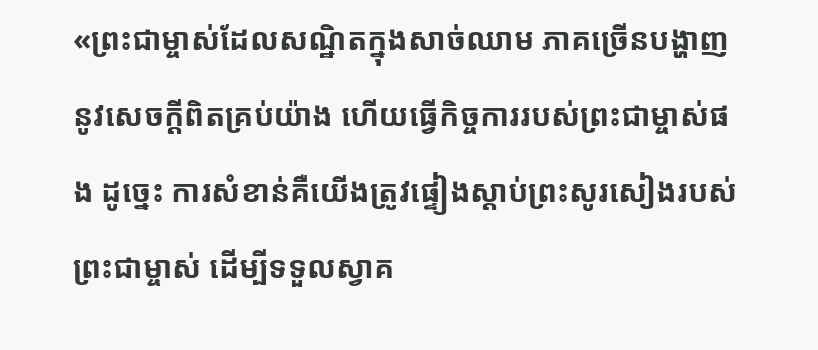«ព្រះជាម្ចាស់ដែលសណ្ឋិតក្នុងសាច់ឈាម ភាគច្រើនបង្ហាញនូវសេចក្ដីពិតគ្រប់យ៉ាង ហើយធ្វើកិច្ចការរបស់ព្រះជាម្ចាស់ផង ដូច្នេះ ការសំខាន់គឺយើងត្រូវផ្ទៀងស្ដាប់ព្រះសូរសៀងរបស់ព្រះជាម្ចាស់ ដើម្បីទទួលស្វាគ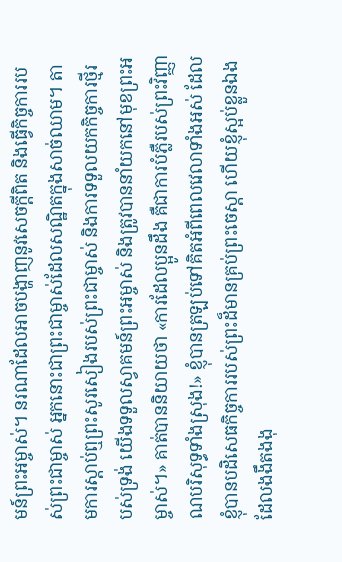មន៍ព្រះអម្ចាស់។ នរណាដែលអាចបង្ហាញនូវសេចក្ដីពិត និងធ្វើកិច្ចការរបស់ព្រះជាម្ចាស់ អ្នកនោះជាព្រះជាម្ចាស់ដែលសណ្ឋិតក្នុងសាច់ឈាម។ តាមការស្ដាប់ឮព្រះសូរសៀងរបស់ព្រះជាម្ចាស់ និងការទទួលយកកិច្ចការថ្មីរបស់ទ្រង់ យើងទទួលស្វាគមន៍ព្រះអម្ចាស់ និងត្រូវបាននាំយកនៅមុខព្រះអម្ចាស់។» គាត់បាននិយាយថា «ការដែលប្អូនដឹង គឺជាការបំភ្លឺរបស់ព្រះវិញ្ញាណបរិសុទ្ធទាំងស្រុង!» ខ្ញុំបានត្រឡប់ទៅគិតអំពីពេលវេលាទាំងអស់ ដែលខ្ញុំបានបដិសេធកិច្ចការរបស់ព្រះដ៏មានគ្រប់ព្រះចេស្ដា ហើយខ្ញុំស្អប់ខ្លួនឯង ដែលងងឹតងងុ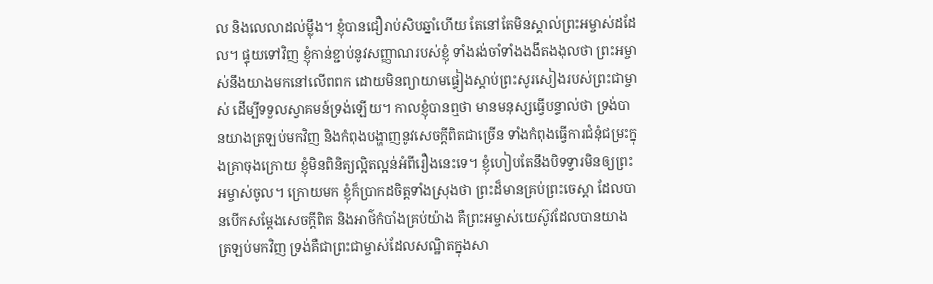ល និងលេលាដល់ម្ល៉ឹង។ ខ្ញុំបានជឿរាប់សិបឆ្នាំហើយ តែនៅតែមិនស្គាល់ព្រះអម្ចាស់ដដែល។ ផ្ទុយទៅវិញ ខ្ញុំកាន់ខ្ជាប់នូវសញ្ញាណរបស់ខ្ញុំ ទាំងរង់ចាំទាំងងងឹតងងុលថា ព្រះអម្ចាស់នឹងយាងមកនៅលើពពក ដោយមិនព្យាយាមផ្ទៀងស្ដាប់ព្រះសូរសៀងរបស់ព្រះជាម្ចាស់ ដើម្បីទទួលស្វាគមន៍ទ្រង់ឡើយ។ កាលខ្ញុំបានឮថា មានមនុស្សធ្វើបន្ទាល់ថា ទ្រង់បានយាងត្រឡប់មកវិញ និងកំពុងបង្ហាញនូវសេចក្ដីពិតជាច្រើន ទាំងកំពុងធ្វើការជំនុំជម្រះក្នុងគ្រាចុងក្រោយ ខ្ញុំមិនពិនិត្យល្អិតល្អន់អំពីរឿងនេះទេ។ ខ្ញុំហៀបតែនឹងបិទទ្វារមិនឲ្យព្រះអម្ចាស់ចូល។ ក្រោយមក ខ្ញុំក៏ប្រាកដចិត្តទាំងស្រុងថា ព្រះដ៏មានគ្រប់ព្រះចេស្ដា ដែលបានបើកសម្ដែងសេចក្ដីពិត និងអាថ៌កំបាំងគ្រប់យ៉ាង គឺព្រះអម្ចាស់យេស៊ូវដែលបានយាងត្រឡប់មកវិញ ទ្រង់គឺជាព្រះជាម្ចាស់ដែលសណ្ឋិតក្នុងសា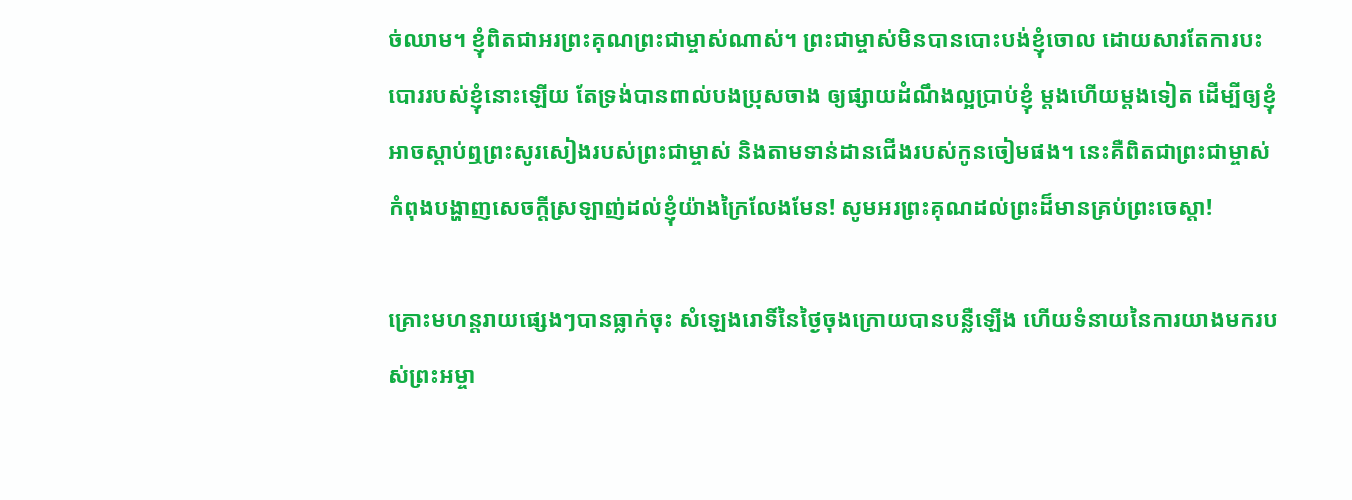ច់ឈាម។ ខ្ញុំពិតជាអរព្រះគុណព្រះជាម្ចាស់ណាស់។ ព្រះជាម្ចាស់មិនបានបោះបង់ខ្ញុំចោល ដោយសារតែការបះបោររបស់ខ្ញុំនោះឡើយ តែទ្រង់បានពាល់បងប្រុសចាង ឲ្យផ្សាយដំណឹងល្អប្រាប់ខ្ញុំ ម្ដងហើយម្ដងទៀត ដើម្បីឲ្យខ្ញុំអាចស្ដាប់ឮព្រះសូរសៀងរបស់ព្រះជាម្ចាស់ និងតាមទាន់ដានជើងរបស់កូនចៀមផង។ នេះគឺពិតជាព្រះជាម្ចាស់ កំពុងបង្ហាញសេចក្ដីស្រឡាញ់ដល់ខ្ញុំយ៉ាងក្រៃលែងមែន! សូមអរព្រះគុណដល់ព្រះដ៏មានគ្រប់ព្រះចេស្ដា!

គ្រោះមហន្តរាយផ្សេងៗបានធ្លាក់ចុះ សំឡេងរោទិ៍នៃថ្ងៃចុងក្រោយបានបន្លឺឡើង ហើយទំនាយនៃការយាងមករបស់ព្រះអម្ចា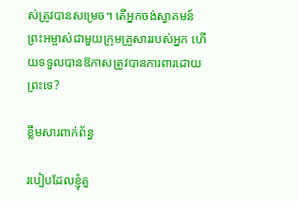ស់ត្រូវបានសម្រេច។ តើអ្នកចង់ស្វាគមន៍ព្រះអម្ចាស់ជាមួយក្រុមគ្រួសាររបស់អ្នក ហើយទទួលបានឱកាសត្រូវបានការពារដោយព្រះទេ?

ខ្លឹមសារពាក់ព័ន្ធ

របៀបដែលខ្ញុំគួ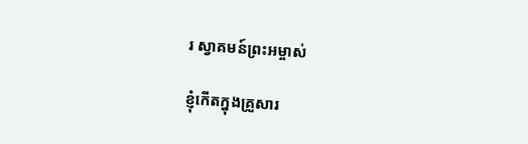រ ស្វាគមន៍ព្រះអម្ចាស់

ខ្ញុំកើតក្នុងគ្រួសារ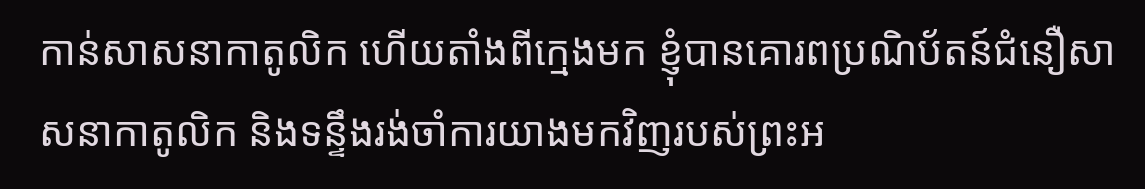កាន់សាសនាកាតូលិក ហើយតាំងពីក្មេងមក ខ្ញុំបានគោរពប្រណិប័តន៍ជំនឿសាសនាកាតូលិក និងទន្ទឹងរង់ចាំការយាងមកវិញរបស់ព្រះអ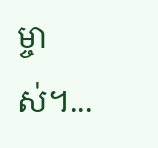ម្ចាស់។...